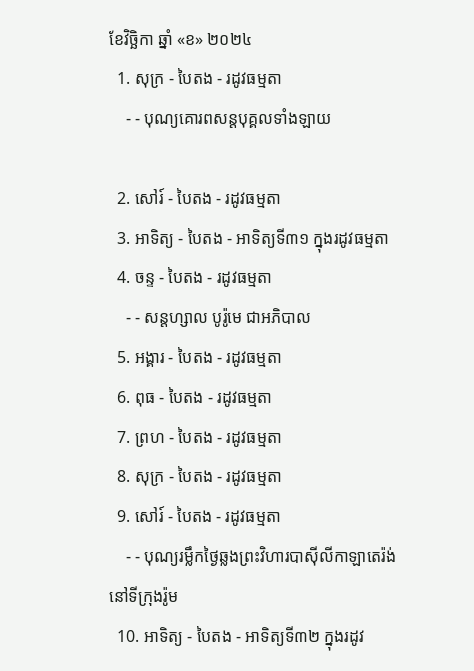ខែវិច្ឆិកា ឆ្នាំ «ខ» ២០២៤
  1. សុក្រ - បៃតង - រដូវធម្មតា
    - - បុណ្យគោរពសន្ដបុគ្គលទាំងឡាយ

  2. សៅរ៍ - បៃតង - រដូវធម្មតា
  3. អាទិត្យ - បៃតង - អាទិត្យទី៣១ ក្នុងរដូវធម្មតា
  4. ចន្ទ - បៃតង - រដូវធម្មតា
    - - សន្ដហ្សាល បូរ៉ូមេ ជាអភិបាល
  5. អង្គារ - បៃតង - រដូវធម្មតា
  6. ពុធ - បៃតង - រដូវធម្មតា
  7. ព្រហ - បៃតង - រដូវធម្មតា
  8. សុក្រ - បៃតង - រដូវធម្មតា
  9. សៅរ៍ - បៃតង - រដូវធម្មតា
    - - បុណ្យរម្លឹកថ្ងៃឆ្លងព្រះវិហារបាស៊ីលីកាឡាតេរ៉ង់ នៅទីក្រុងរ៉ូម
  10. អាទិត្យ - បៃតង - អាទិត្យទី៣២ ក្នុងរដូវ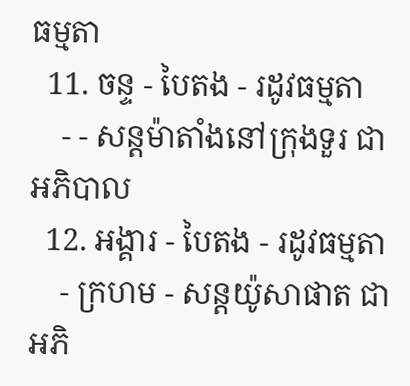ធម្មតា
  11. ចន្ទ - បៃតង - រដូវធម្មតា
    - - សន្ដម៉ាតាំងនៅក្រុងទួរ ជាអភិបាល
  12. អង្គារ - បៃតង - រដូវធម្មតា
    - ក្រហម - សន្ដយ៉ូសាផាត ជាអភិ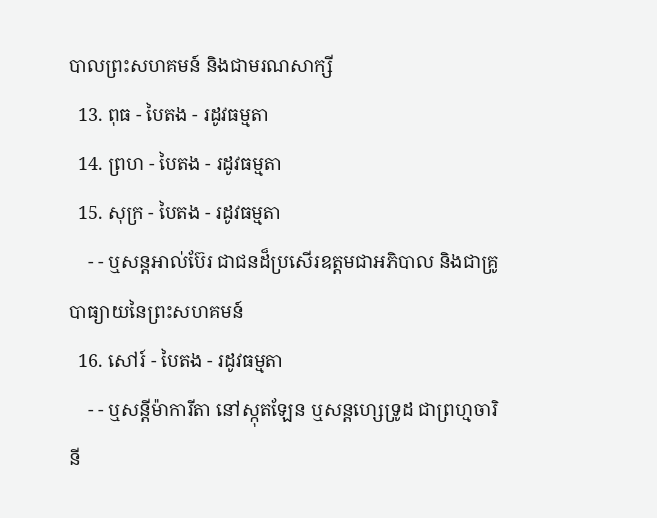បាលព្រះសហគមន៍ និងជាមរណសាក្សី
  13. ពុធ - បៃតង - រដូវធម្មតា
  14. ព្រហ - បៃតង - រដូវធម្មតា
  15. សុក្រ - បៃតង - រដូវធម្មតា
    - - ឬសន្ដអាល់ប៊ែរ ជាជនដ៏ប្រសើរឧត្ដមជាអភិបាល និងជាគ្រូបាធ្យាយនៃព្រះសហគមន៍
  16. សៅរ៍ - បៃតង - រដូវធម្មតា
    - - ឬសន្ដីម៉ាការីតា នៅស្កុតឡែន ឬសន្ដហ្សេទ្រូដ ជាព្រហ្មចារិនី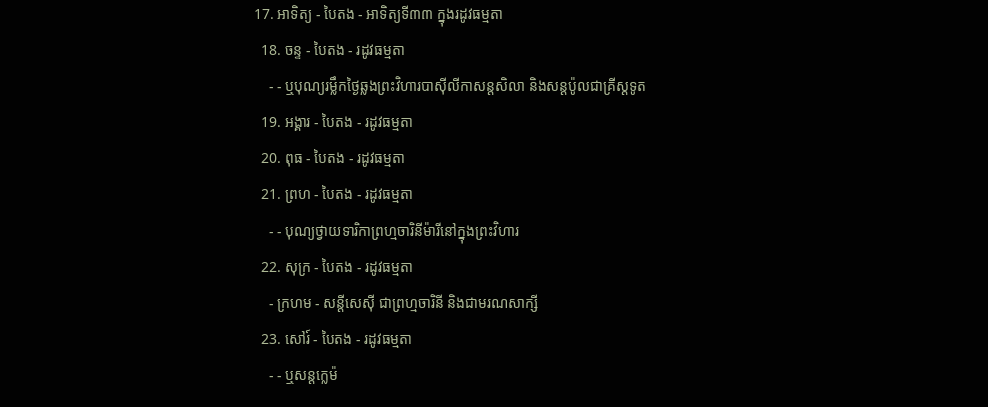17. អាទិត្យ - បៃតង - អាទិត្យទី៣៣ ក្នុងរដូវធម្មតា
  18. ចន្ទ - បៃតង - រដូវធម្មតា
    - - ឬបុណ្យរម្លឹកថ្ងៃឆ្លងព្រះវិហារបាស៊ីលីកាសន្ដសិលា និងសន្ដប៉ូលជាគ្រីស្ដទូត
  19. អង្គារ - បៃតង - រដូវធម្មតា
  20. ពុធ - បៃតង - រដូវធម្មតា
  21. ព្រហ - បៃតង - រដូវធម្មតា
    - - បុណ្យថ្វាយទារិកាព្រហ្មចារិនីម៉ារីនៅក្នុងព្រះវិហារ
  22. សុក្រ - បៃតង - រដូវធម្មតា
    - ក្រហម - សន្ដីសេស៊ី ជាព្រហ្មចារិនី និងជាមរណសាក្សី
  23. សៅរ៍ - បៃតង - រដូវធម្មតា
    - - ឬសន្ដក្លេម៉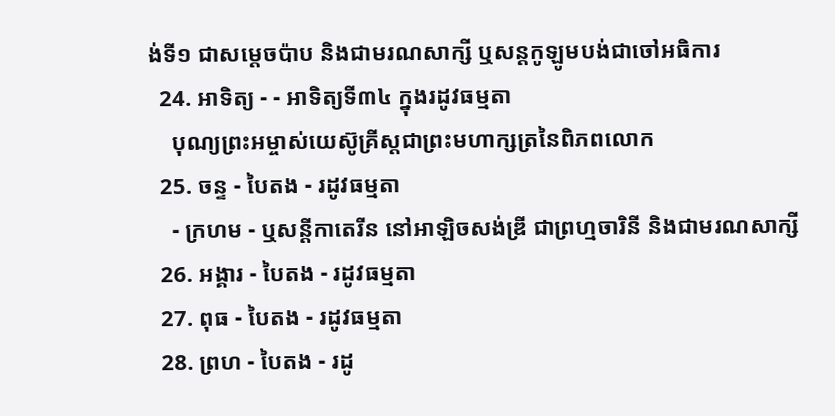ង់ទី១ ជាសម្ដេចប៉ាប និងជាមរណសាក្សី ឬសន្ដកូឡូមបង់ជាចៅអធិការ
  24. អាទិត្យ - - អាទិត្យទី៣៤ ក្នុងរដូវធម្មតា
    បុណ្យព្រះអម្ចាស់យេស៊ូគ្រីស្ដជាព្រះមហាក្សត្រនៃពិភពលោក
  25. ចន្ទ - បៃតង - រដូវធម្មតា
    - ក្រហម - ឬសន្ដីកាតេរីន នៅអាឡិចសង់ឌ្រី ជាព្រហ្មចារិនី និងជាមរណសាក្សី
  26. អង្គារ - បៃតង - រដូវធម្មតា
  27. ពុធ - បៃតង - រដូវធម្មតា
  28. ព្រហ - បៃតង - រដូ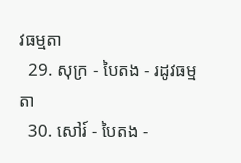វធម្មតា
  29. សុក្រ - បៃតង - រដូវធម្មតា
  30. សៅរ៍ - បៃតង -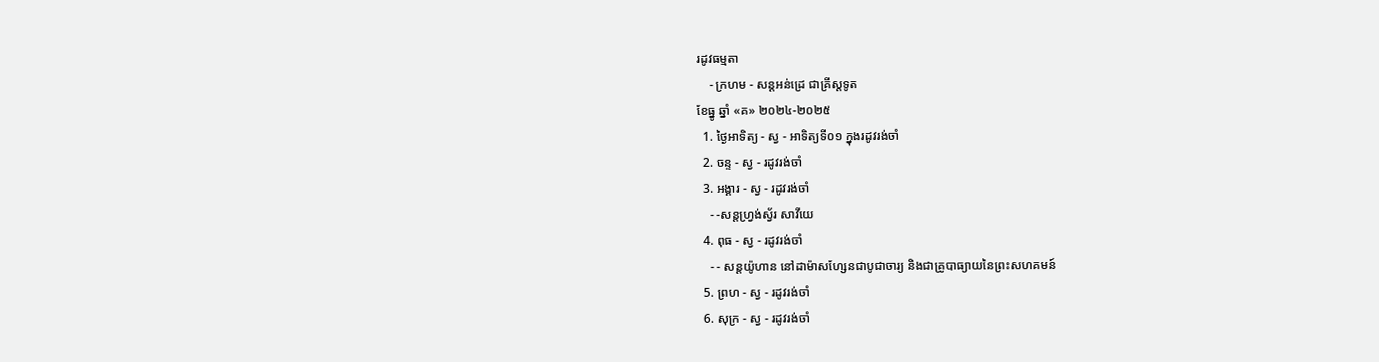រដូវធម្មតា
    - ក្រហម - សន្ដអន់ដ្រេ ជាគ្រីស្ដទូត
ខែធ្នូ ឆ្នាំ «គ» ២០២៤-២០២៥
  1. ថ្ងៃអាទិត្យ - ស្វ - អាទិត្យទី០១ ក្នុងរដូវរង់ចាំ
  2. ចន្ទ - ស្វ - រដូវរង់ចាំ
  3. អង្គារ - ស្វ - រដូវរង់ចាំ
    - -សន្ដហ្វ្រង់ស្វ័រ សាវីយេ
  4. ពុធ - ស្វ - រដូវរង់ចាំ
    - - សន្ដយ៉ូហាន នៅដាម៉ាសហ្សែនជាបូជាចារ្យ និងជាគ្រូបាធ្យាយនៃព្រះសហគមន៍
  5. ព្រហ - ស្វ - រដូវរង់ចាំ
  6. សុក្រ - ស្វ - រដូវរង់ចាំ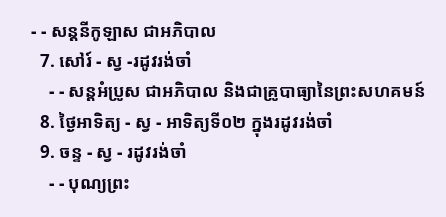- - សន្ដនីកូឡាស ជាអភិបាល
  7. សៅរ៍ - ស្វ -រដូវរង់ចាំ
    - - សន្ដអំប្រូស ជាអភិបាល និងជាគ្រូបាធ្យានៃព្រះសហគមន៍
  8. ថ្ងៃអាទិត្យ - ស្វ - អាទិត្យទី០២ ក្នុងរដូវរង់ចាំ
  9. ចន្ទ - ស្វ - រដូវរង់ចាំ
    - - បុណ្យព្រះ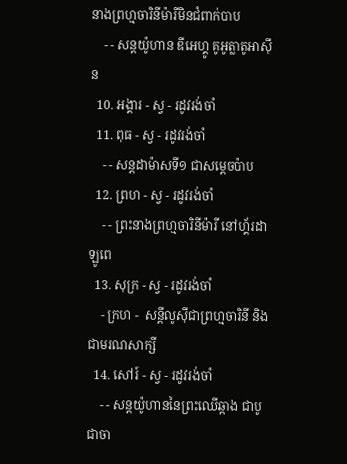នាងព្រហ្មចារិនីម៉ារីមិនជំពាក់បាប
    - - សន្ដយ៉ូហាន ឌីអេហ្គូ គូអូត្លាតូអាស៊ីន
  10. អង្គារ - ស្វ - រដូវរង់ចាំ
  11. ពុធ - ស្វ - រដូវរង់ចាំ
    - - សន្ដដាម៉ាសទី១ ជាសម្ដេចប៉ាប
  12. ព្រហ - ស្វ - រដូវរង់ចាំ
    - - ព្រះនាងព្រហ្មចារិនីម៉ារី នៅហ្គ័រដាឡូពេ
  13. សុក្រ - ស្វ - រដូវរង់ចាំ
    - ក្រហ -  សន្ដីលូស៊ីជាព្រហ្មចារិនី និងជាមរណសាក្សី
  14. សៅរ៍ - ស្វ - រដូវរង់ចាំ
    - - សន្ដយ៉ូហាននៃព្រះឈើឆ្កាង ជាបូជាចា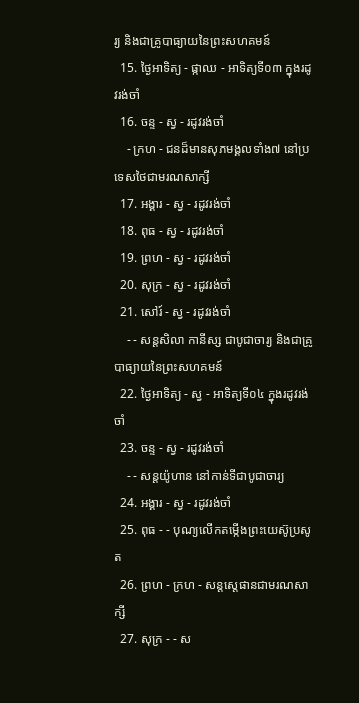រ្យ និងជាគ្រូបាធ្យាយនៃព្រះសហគមន៍
  15. ថ្ងៃអាទិត្យ - ផ្កាឈ - អាទិត្យទី០៣ ក្នុងរដូវរង់ចាំ
  16. ចន្ទ - ស្វ - រដូវរង់ចាំ
    - ក្រហ - ជនដ៏មានសុភមង្គលទាំង៧ នៅប្រទេសថៃជាមរណសាក្សី
  17. អង្គារ - ស្វ - រដូវរង់ចាំ
  18. ពុធ - ស្វ - រដូវរង់ចាំ
  19. ព្រហ - ស្វ - រដូវរង់ចាំ
  20. សុក្រ - ស្វ - រដូវរង់ចាំ
  21. សៅរ៍ - ស្វ - រដូវរង់ចាំ
    - - សន្ដសិលា កានីស្ស ជាបូជាចារ្យ និងជាគ្រូបាធ្យាយនៃព្រះសហគមន៍
  22. ថ្ងៃអាទិត្យ - ស្វ - អាទិត្យទី០៤ ក្នុងរដូវរង់ចាំ
  23. ចន្ទ - ស្វ - រដូវរង់ចាំ
    - - សន្ដយ៉ូហាន នៅកាន់ទីជាបូជាចារ្យ
  24. អង្គារ - ស្វ - រដូវរង់ចាំ
  25. ពុធ - - បុណ្យលើកតម្កើងព្រះយេស៊ូប្រសូត
  26. ព្រហ - ក្រហ - សន្តស្តេផានជាមរណសាក្សី
  27. សុក្រ - - ស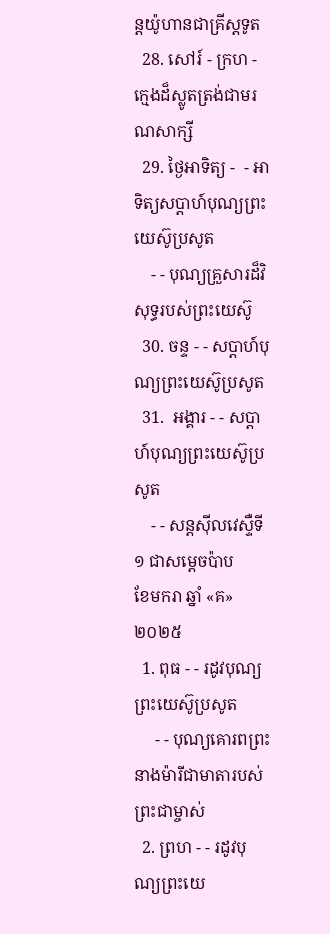ន្តយ៉ូហានជាគ្រីស្តទូត
  28. សៅរ៍ - ក្រហ - ក្មេងដ៏ស្លូតត្រង់ជាមរណសាក្សី
  29. ថ្ងៃអាទិត្យ -  - អាទិត្យសប្ដាហ៍បុណ្យព្រះយេស៊ូប្រសូត
    - - បុណ្យគ្រួសារដ៏វិសុទ្ធរបស់ព្រះយេស៊ូ
  30. ចន្ទ - - សប្ដាហ៍បុណ្យព្រះយេស៊ូប្រសូត
  31.  អង្គារ - - សប្ដាហ៍បុណ្យព្រះយេស៊ូប្រសូត
    - - សន្ដស៊ីលវេស្ទឺទី១ ជាសម្ដេចប៉ាប
ខែមករា ឆ្នាំ «គ» ២០២៥
  1. ពុធ - - រដូវបុណ្យព្រះយេស៊ូប្រសូត
     - - បុណ្យគោរពព្រះនាងម៉ារីជាមាតារបស់ព្រះជាម្ចាស់
  2. ព្រហ - - រដូវបុណ្យព្រះយេ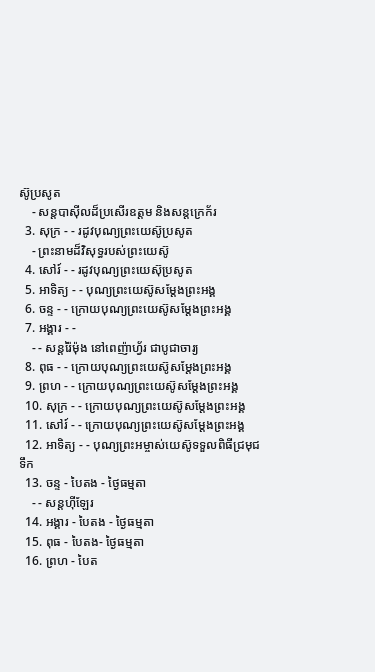ស៊ូប្រសូត
    - សន្ដបាស៊ីលដ៏ប្រសើរឧត្ដម និងសន្ដក្រេក័រ
  3. សុក្រ - - រដូវបុណ្យព្រះយេស៊ូប្រសូត
    - ព្រះនាមដ៏វិសុទ្ធរបស់ព្រះយេស៊ូ
  4. សៅរ៍ - - រដូវបុណ្យព្រះយេស៊ុប្រសូត
  5. អាទិត្យ - - បុណ្យព្រះយេស៊ូសម្ដែងព្រះអង្គ
  6. ចន្ទ - - ក្រោយបុណ្យព្រះយេស៊ូសម្ដែងព្រះអង្គ
  7. អង្គារ - -
    - - សន្ដរ៉ៃម៉ុង នៅពេញ៉ាហ្វ័រ ជាបូជាចារ្យ
  8. ពុធ - - ក្រោយបុណ្យព្រះយេស៊ូសម្ដែងព្រះអង្គ
  9. ព្រហ - - ក្រោយបុណ្យព្រះយេស៊ូសម្ដែងព្រះអង្គ
  10. សុក្រ - - ក្រោយបុណ្យព្រះយេស៊ូសម្ដែងព្រះអង្គ
  11. សៅរ៍ - - ក្រោយបុណ្យព្រះយេស៊ូសម្ដែងព្រះអង្គ
  12. អាទិត្យ - - បុណ្យព្រះអម្ចាស់យេស៊ូទទួលពិធីជ្រមុជទឹក
  13. ចន្ទ - បៃតង - ថ្ងៃធម្មតា
    - - សន្ដហ៊ីឡែរ
  14. អង្គារ - បៃតង - ថ្ងៃធម្មតា
  15. ពុធ - បៃតង- ថ្ងៃធម្មតា
  16. ព្រហ - បៃត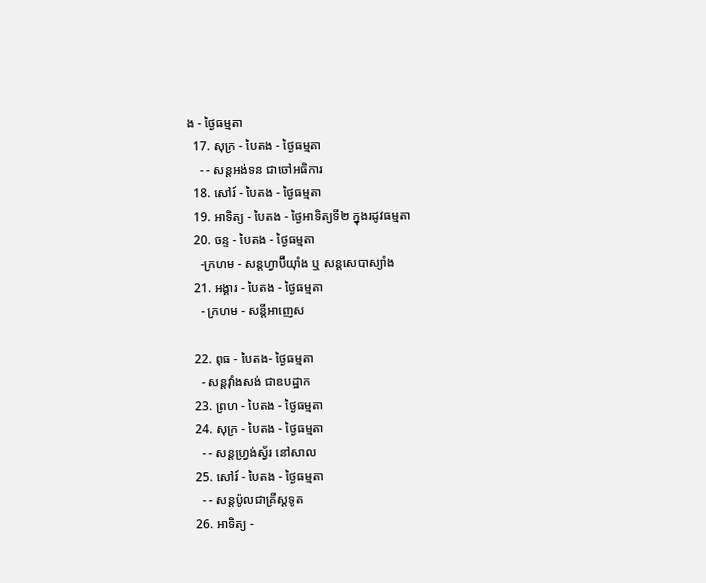ង - ថ្ងៃធម្មតា
  17. សុក្រ - បៃតង - ថ្ងៃធម្មតា
    - - សន្ដអង់ទន ជាចៅអធិការ
  18. សៅរ៍ - បៃតង - ថ្ងៃធម្មតា
  19. អាទិត្យ - បៃតង - ថ្ងៃអាទិត្យទី២ ក្នុងរដូវធម្មតា
  20. ចន្ទ - បៃតង - ថ្ងៃធម្មតា
    -ក្រហម - សន្ដហ្វាប៊ីយ៉ាំង ឬ សន្ដសេបាស្យាំង
  21. អង្គារ - បៃតង - ថ្ងៃធម្មតា
    - ក្រហម - សន្ដីអាញេស

  22. ពុធ - បៃតង- ថ្ងៃធម្មតា
    - សន្ដវ៉ាំងសង់ ជាឧបដ្ឋាក
  23. ព្រហ - បៃតង - ថ្ងៃធម្មតា
  24. សុក្រ - បៃតង - ថ្ងៃធម្មតា
    - - សន្ដហ្វ្រង់ស្វ័រ នៅសាល
  25. សៅរ៍ - បៃតង - ថ្ងៃធម្មតា
    - - សន្ដប៉ូលជាគ្រីស្ដទូត
  26. អាទិត្យ -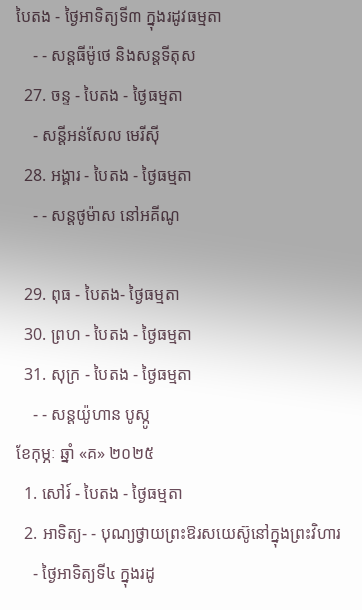បៃតង - ថ្ងៃអាទិត្យទី៣ ក្នុងរដូវធម្មតា
    - - សន្ដធីម៉ូថេ និងសន្ដទីតុស
  27. ចន្ទ - បៃតង - ថ្ងៃធម្មតា
    - សន្ដីអន់សែល មេរីស៊ី
  28. អង្គារ - បៃតង - ថ្ងៃធម្មតា
    - - សន្ដថូម៉ាស នៅអគីណូ

  29. ពុធ - បៃតង- ថ្ងៃធម្មតា
  30. ព្រហ - បៃតង - ថ្ងៃធម្មតា
  31. សុក្រ - បៃតង - ថ្ងៃធម្មតា
    - - សន្ដយ៉ូហាន បូស្កូ
ខែកុម្ភៈ ឆ្នាំ «គ» ២០២៥
  1. សៅរ៍ - បៃតង - ថ្ងៃធម្មតា
  2. អាទិត្យ- - បុណ្យថ្វាយព្រះឱរសយេស៊ូនៅក្នុងព្រះវិហារ
    - ថ្ងៃអាទិត្យទី៤ ក្នុងរដូ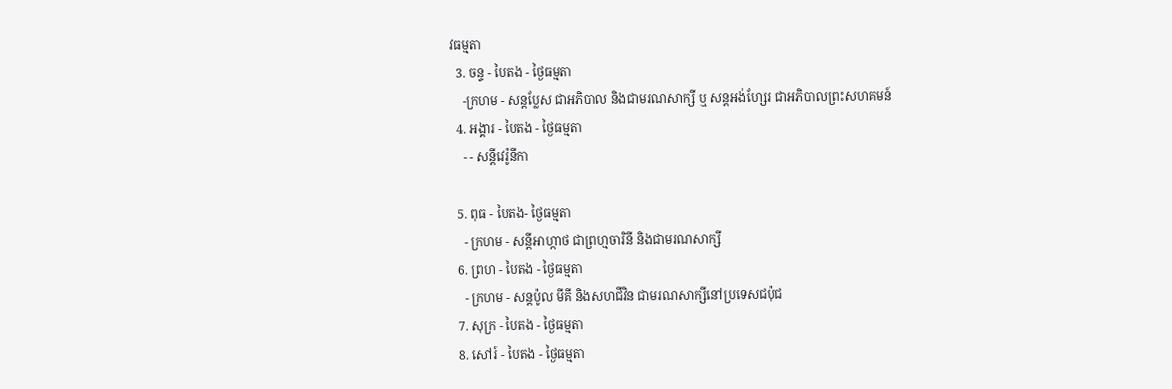វធម្មតា
  3. ចន្ទ - បៃតង - ថ្ងៃធម្មតា
    -ក្រហម - សន្ដប្លែស ជាអភិបាល និងជាមរណសាក្សី ឬ សន្ដអង់ហ្សែរ ជាអភិបាលព្រះសហគមន៍
  4. អង្គារ - បៃតង - ថ្ងៃធម្មតា
    - - សន្ដីវេរ៉ូនីកា

  5. ពុធ - បៃតង- ថ្ងៃធម្មតា
    - ក្រហម - សន្ដីអាហ្កាថ ជាព្រហ្មចារិនី និងជាមរណសាក្សី
  6. ព្រហ - បៃតង - ថ្ងៃធម្មតា
    - ក្រហម - សន្ដប៉ូល មីគី និងសហជីវិន ជាមរណសាក្សីនៅប្រទេសជប៉ុជ
  7. សុក្រ - បៃតង - ថ្ងៃធម្មតា
  8. សៅរ៍ - បៃតង - ថ្ងៃធម្មតា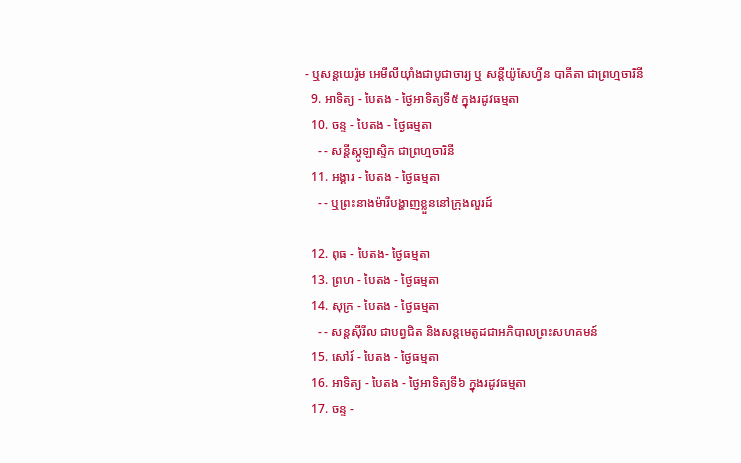- ឬសន្ដយេរ៉ូម អេមីលីយ៉ាំងជាបូជាចារ្យ ឬ សន្ដីយ៉ូសែហ្វីន បាគីតា ជាព្រហ្មចារិនី
  9. អាទិត្យ - បៃតង - ថ្ងៃអាទិត្យទី៥ ក្នុងរដូវធម្មតា
  10. ចន្ទ - បៃតង - ថ្ងៃធម្មតា
    - - សន្ដីស្កូឡាស្ទិក ជាព្រហ្មចារិនី
  11. អង្គារ - បៃតង - ថ្ងៃធម្មតា
    - - ឬព្រះនាងម៉ារីបង្ហាញខ្លួននៅក្រុងលួរដ៍

  12. ពុធ - បៃតង- ថ្ងៃធម្មតា
  13. ព្រហ - បៃតង - ថ្ងៃធម្មតា
  14. សុក្រ - បៃតង - ថ្ងៃធម្មតា
    - - សន្ដស៊ីរីល ជាបព្វជិត និងសន្ដមេតូដជាអភិបាលព្រះសហគមន៍
  15. សៅរ៍ - បៃតង - ថ្ងៃធម្មតា
  16. អាទិត្យ - បៃតង - ថ្ងៃអាទិត្យទី៦ ក្នុងរដូវធម្មតា
  17. ចន្ទ -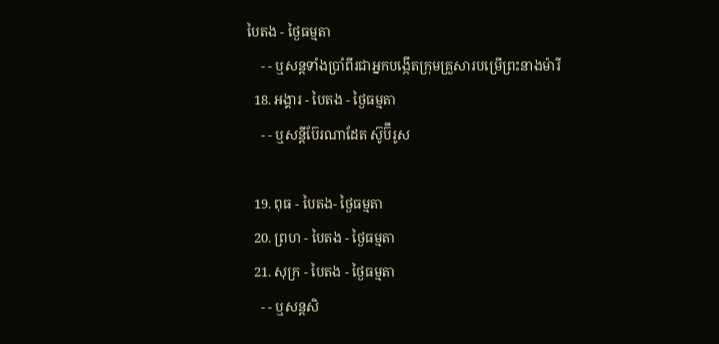បៃតង - ថ្ងៃធម្មតា
    - - ឬសន្ដទាំងប្រាំពីរជាអ្នកបង្កើតក្រុមគ្រួសារបម្រើព្រះនាងម៉ារី
  18. អង្គារ - បៃតង - ថ្ងៃធម្មតា
    - - ឬសន្ដីប៊ែរណាដែត ស៊ូប៊ីរូស

  19. ពុធ - បៃតង- ថ្ងៃធម្មតា
  20. ព្រហ - បៃតង - ថ្ងៃធម្មតា
  21. សុក្រ - បៃតង - ថ្ងៃធម្មតា
    - - ឬសន្ដសិ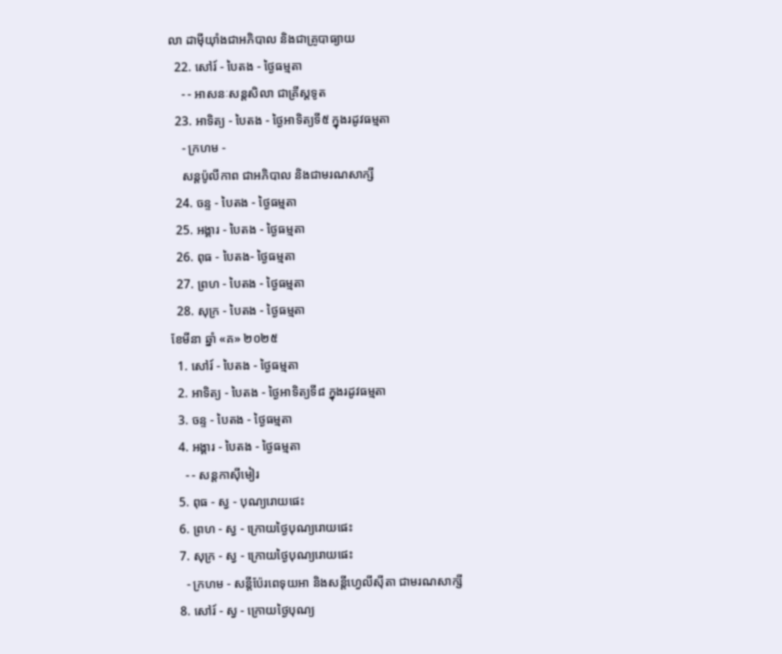លា ដាម៉ីយ៉ាំងជាអភិបាល និងជាគ្រូបាធ្យាយ
  22. សៅរ៍ - បៃតង - ថ្ងៃធម្មតា
    - - អាសនៈសន្ដសិលា ជាគ្រីស្ដទូត
  23. អាទិត្យ - បៃតង - ថ្ងៃអាទិត្យទី៥ ក្នុងរដូវធម្មតា
    - ក្រហម -
    សន្ដប៉ូលីកាព ជាអភិបាល និងជាមរណសាក្សី
  24. ចន្ទ - បៃតង - ថ្ងៃធម្មតា
  25. អង្គារ - បៃតង - ថ្ងៃធម្មតា
  26. ពុធ - បៃតង- ថ្ងៃធម្មតា
  27. ព្រហ - បៃតង - ថ្ងៃធម្មតា
  28. សុក្រ - បៃតង - ថ្ងៃធម្មតា
ខែមីនា ឆ្នាំ «គ» ២០២៥
  1. សៅរ៍ - បៃតង - ថ្ងៃធម្មតា
  2. អាទិត្យ - បៃតង - ថ្ងៃអាទិត្យទី៨ ក្នុងរដូវធម្មតា
  3. ចន្ទ - បៃតង - ថ្ងៃធម្មតា
  4. អង្គារ - បៃតង - ថ្ងៃធម្មតា
    - - សន្ដកាស៊ីមៀរ
  5. ពុធ - ស្វ - បុណ្យរោយផេះ
  6. ព្រហ - ស្វ - ក្រោយថ្ងៃបុណ្យរោយផេះ
  7. សុក្រ - ស្វ - ក្រោយថ្ងៃបុណ្យរោយផេះ
    - ក្រហម - សន្ដីប៉ែរពេទុយអា និងសន្ដីហ្វេលីស៊ីតា ជាមរណសាក្សី
  8. សៅរ៍ - ស្វ - ក្រោយថ្ងៃបុណ្យ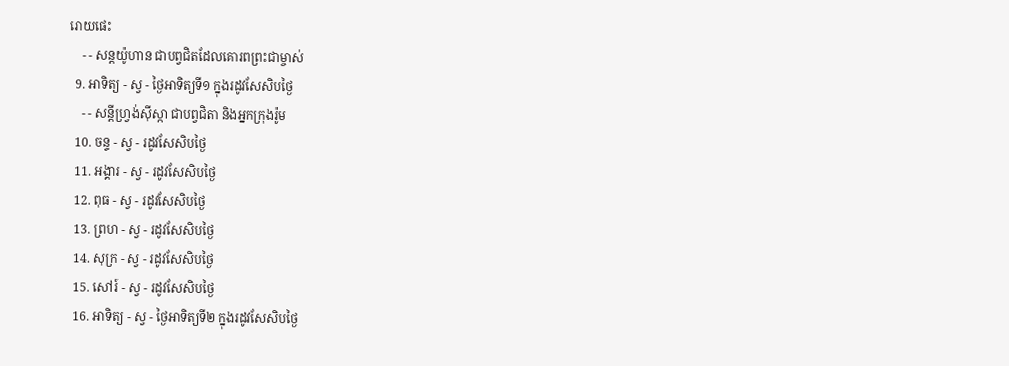រោយផេះ
    - - សន្ដយ៉ូហាន ជាបព្វជិតដែលគោរពព្រះជាម្ចាស់
  9. អាទិត្យ - ស្វ - ថ្ងៃអាទិត្យទី១ ក្នុងរដូវសែសិបថ្ងៃ
    - - សន្ដីហ្វ្រង់ស៊ីស្កា ជាបព្វជិតា និងអ្នកក្រុងរ៉ូម
  10. ចន្ទ - ស្វ - រដូវសែសិបថ្ងៃ
  11. អង្គារ - ស្វ - រដូវសែសិបថ្ងៃ
  12. ពុធ - ស្វ - រដូវសែសិបថ្ងៃ
  13. ព្រហ - ស្វ - រដូវសែសិបថ្ងៃ
  14. សុក្រ - ស្វ - រដូវសែសិបថ្ងៃ
  15. សៅរ៍ - ស្វ - រដូវសែសិបថ្ងៃ
  16. អាទិត្យ - ស្វ - ថ្ងៃអាទិត្យទី២ ក្នុងរដូវសែសិបថ្ងៃ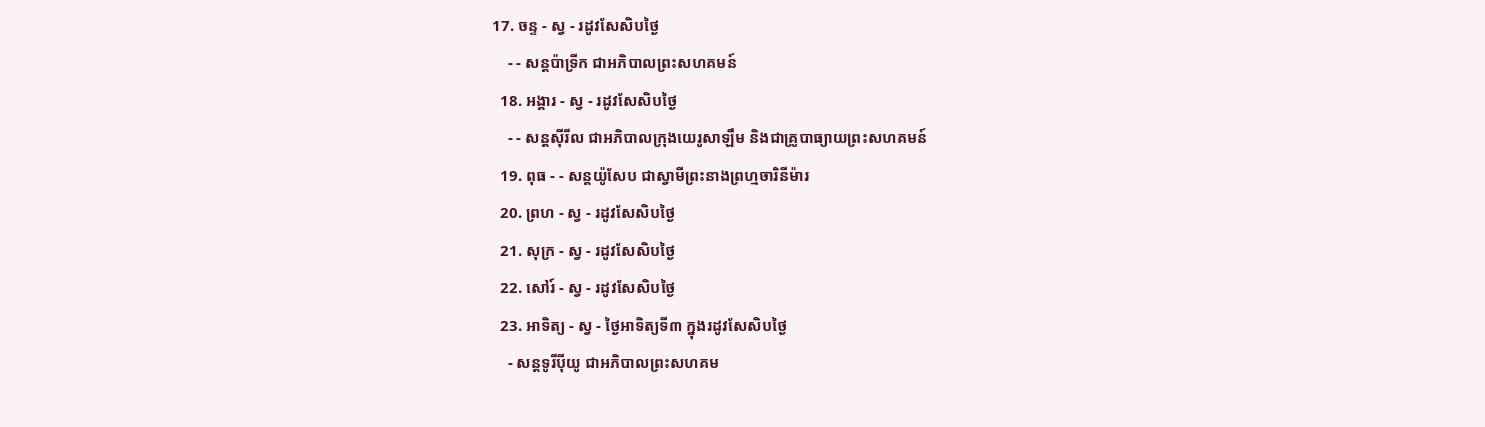17. ចន្ទ - ស្វ - រដូវសែសិបថ្ងៃ
    - - សន្ដប៉ាទ្រីក ជាអភិបាលព្រះសហគមន៍
  18. អង្គារ - ស្វ - រដូវសែសិបថ្ងៃ
    - - សន្ដស៊ីរីល ជាអភិបាលក្រុងយេរូសាឡឹម និងជាគ្រូបាធ្យាយព្រះសហគមន៍
  19. ពុធ - - សន្ដយ៉ូសែប ជាស្វាមីព្រះនាងព្រហ្មចារិនីម៉ារ
  20. ព្រហ - ស្វ - រដូវសែសិបថ្ងៃ
  21. សុក្រ - ស្វ - រដូវសែសិបថ្ងៃ
  22. សៅរ៍ - ស្វ - រដូវសែសិបថ្ងៃ
  23. អាទិត្យ - ស្វ - ថ្ងៃអាទិត្យទី៣ ក្នុងរដូវសែសិបថ្ងៃ
    - សន្ដទូរីប៉ីយូ ជាអភិបាលព្រះសហគម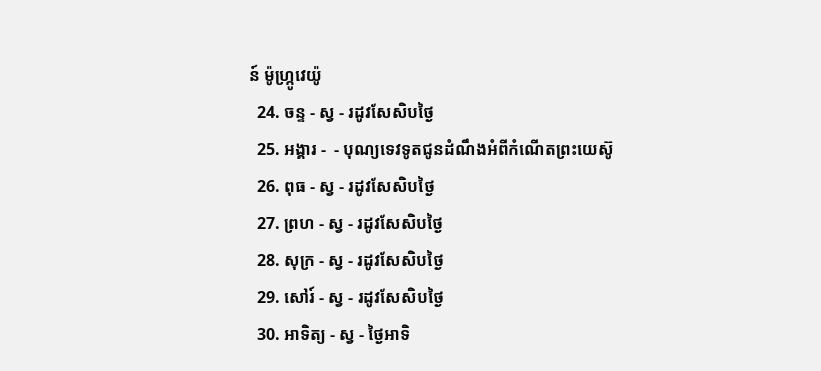ន៍ ម៉ូហ្ក្រូវេយ៉ូ
  24. ចន្ទ - ស្វ - រដូវសែសិបថ្ងៃ
  25. អង្គារ -  - បុណ្យទេវទូតជូនដំណឹងអំពីកំណើតព្រះយេស៊ូ
  26. ពុធ - ស្វ - រដូវសែសិបថ្ងៃ
  27. ព្រហ - ស្វ - រដូវសែសិបថ្ងៃ
  28. សុក្រ - ស្វ - រដូវសែសិបថ្ងៃ
  29. សៅរ៍ - ស្វ - រដូវសែសិបថ្ងៃ
  30. អាទិត្យ - ស្វ - ថ្ងៃអាទិ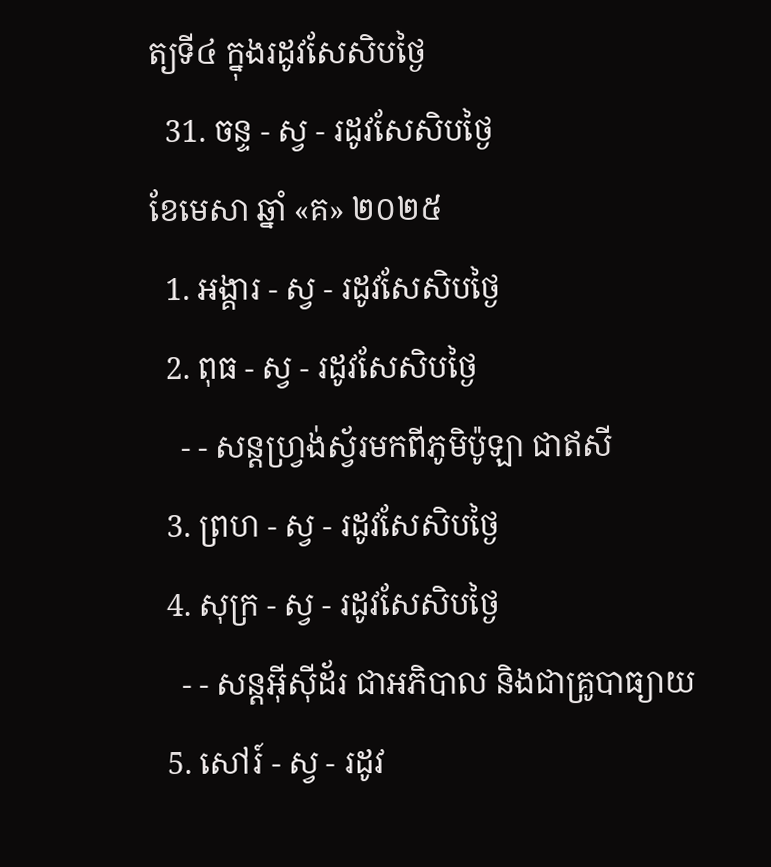ត្យទី៤ ក្នុងរដូវសែសិបថ្ងៃ
  31. ចន្ទ - ស្វ - រដូវសែសិបថ្ងៃ
ខែមេសា ឆ្នាំ «គ» ២០២៥
  1. អង្គារ - ស្វ - រដូវសែសិបថ្ងៃ
  2. ពុធ - ស្វ - រដូវសែសិបថ្ងៃ
    - - សន្ដហ្វ្រង់ស្វ័រមកពីភូមិប៉ូឡា ជាឥសី
  3. ព្រហ - ស្វ - រដូវសែសិបថ្ងៃ
  4. សុក្រ - ស្វ - រដូវសែសិបថ្ងៃ
    - - សន្ដអ៊ីស៊ីដ័រ ជាអភិបាល និងជាគ្រូបាធ្យាយ
  5. សៅរ៍ - ស្វ - រដូវ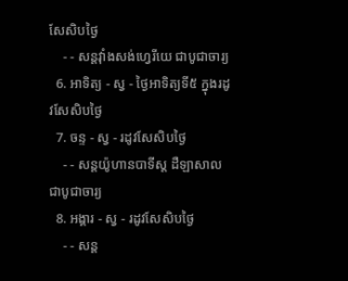សែសិបថ្ងៃ
    - - សន្ដវ៉ាំងសង់ហ្វេរីយេ ជាបូជាចារ្យ
  6. អាទិត្យ - ស្វ - ថ្ងៃអាទិត្យទី៥ ក្នុងរដូវសែសិបថ្ងៃ
  7. ចន្ទ - ស្វ - រដូវសែសិបថ្ងៃ
    - - សន្ដយ៉ូហានបាទីស្ដ ដឺឡាសាល ជាបូជាចារ្យ
  8. អង្គារ - ស្វ - រដូវសែសិបថ្ងៃ
    - - សន្ដ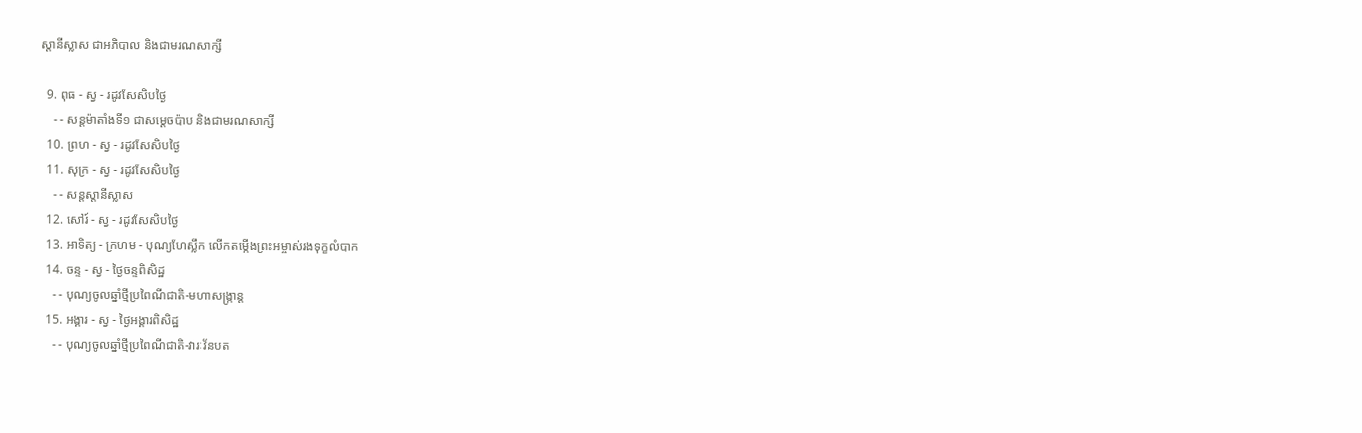ស្ដានីស្លាស ជាអភិបាល និងជាមរណសាក្សី

  9. ពុធ - ស្វ - រដូវសែសិបថ្ងៃ
    - - សន្ដម៉ាតាំងទី១ ជាសម្ដេចប៉ាប និងជាមរណសាក្សី
  10. ព្រហ - ស្វ - រដូវសែសិបថ្ងៃ
  11. សុក្រ - ស្វ - រដូវសែសិបថ្ងៃ
    - - សន្ដស្ដានីស្លាស
  12. សៅរ៍ - ស្វ - រដូវសែសិបថ្ងៃ
  13. អាទិត្យ - ក្រហម - បុណ្យហែស្លឹក លើកតម្កើងព្រះអម្ចាស់រងទុក្ខលំបាក
  14. ចន្ទ - ស្វ - ថ្ងៃចន្ទពិសិដ្ឋ
    - - បុណ្យចូលឆ្នាំថ្មីប្រពៃណីជាតិ-មហាសង្រ្កាន្ដ
  15. អង្គារ - ស្វ - ថ្ងៃអង្គារពិសិដ្ឋ
    - - បុណ្យចូលឆ្នាំថ្មីប្រពៃណីជាតិ-វារៈវ័នបត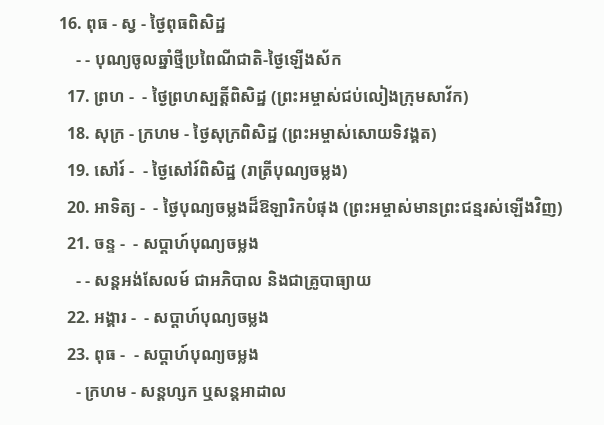16. ពុធ - ស្វ - ថ្ងៃពុធពិសិដ្ឋ
    - - បុណ្យចូលឆ្នាំថ្មីប្រពៃណីជាតិ-ថ្ងៃឡើងស័ក
  17. ព្រហ -  - ថ្ងៃព្រហស្បត្ដិ៍ពិសិដ្ឋ (ព្រះអម្ចាស់ជប់លៀងក្រុមសាវ័ក)
  18. សុក្រ - ក្រហម - ថ្ងៃសុក្រពិសិដ្ឋ (ព្រះអម្ចាស់សោយទិវង្គត)
  19. សៅរ៍ -  - ថ្ងៃសៅរ៍ពិសិដ្ឋ (រាត្រីបុណ្យចម្លង)
  20. អាទិត្យ -  - ថ្ងៃបុណ្យចម្លងដ៏ឱឡារិកបំផុង (ព្រះអម្ចាស់មានព្រះជន្មរស់ឡើងវិញ)
  21. ចន្ទ -  - សប្ដាហ៍បុណ្យចម្លង
    - - សន្ដអង់សែលម៍ ជាអភិបាល និងជាគ្រូបាធ្យាយ
  22. អង្គារ -  - សប្ដាហ៍បុណ្យចម្លង
  23. ពុធ -  - សប្ដាហ៍បុណ្យចម្លង
    - ក្រហម - សន្ដហ្សក ឬសន្ដអាដាល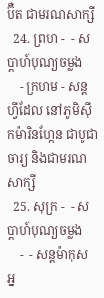ប៊ឺត ជាមរណសាក្សី
  24. ព្រហ -  - សប្ដាហ៍បុណ្យចម្លង
    - ក្រហម - សន្ដហ្វីដែល នៅភូមិស៊ីកម៉ារិនហ្កែន ជាបូជាចារ្យ និងជាមរណសាក្សី
  25. សុក្រ -  - សប្ដាហ៍បុណ្យចម្លង
    -  - សន្ដម៉ាកុស អ្ន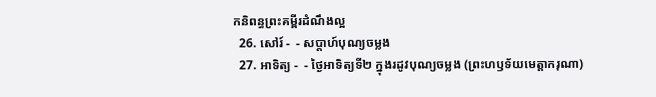កនិពន្ធព្រះគម្ពីរដំណឹងល្អ
  26. សៅរ៍ -  - សប្ដាហ៍បុណ្យចម្លង
  27. អាទិត្យ -  - ថ្ងៃអាទិត្យទី២ ក្នុងរដូវបុណ្យចម្លង (ព្រះហឫទ័យមេត្ដាករុណា)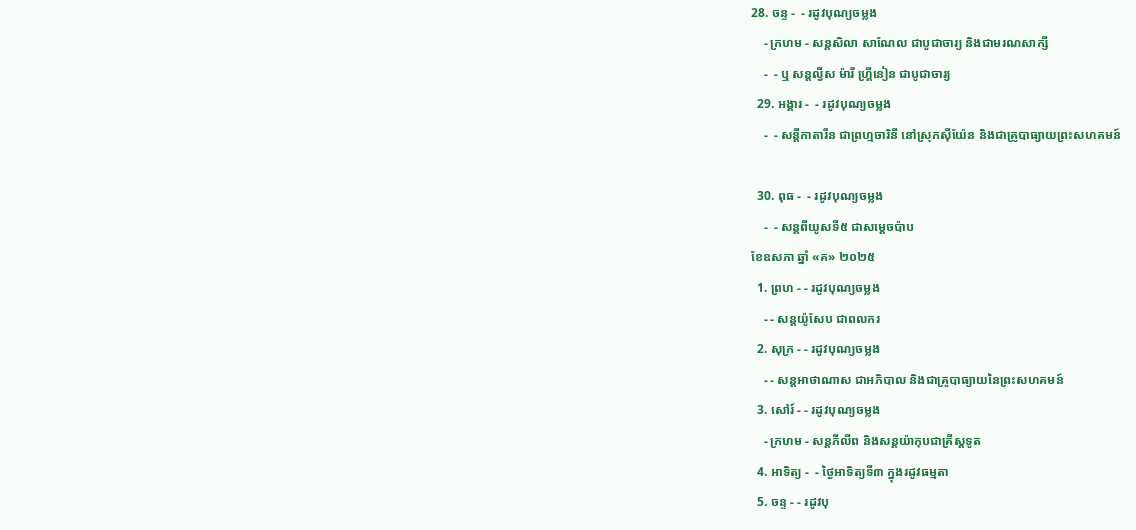28. ចន្ទ -  - រដូវបុណ្យចម្លង
    - ក្រហម - សន្ដសិលា សាណែល ជាបូជាចារ្យ និងជាមរណសាក្សី
    -  - ឬ សន្ដល្វីស ម៉ារី ហ្គ្រីនៀន ជាបូជាចារ្យ
  29. អង្គារ -  - រដូវបុណ្យចម្លង
    -  - សន្ដីកាតារីន ជាព្រហ្មចារិនី នៅស្រុកស៊ីយ៉ែន និងជាគ្រូបាធ្យាយព្រះសហគមន៍

  30. ពុធ -  - រដូវបុណ្យចម្លង
    -  - សន្ដពីយូសទី៥ ជាសម្ដេចប៉ាប
ខែឧសភា ឆ្នាំ «គ» ២០២៥
  1. ព្រហ - - រដូវបុណ្យចម្លង
    - - សន្ដយ៉ូសែប ជាពលករ
  2. សុក្រ - - រដូវបុណ្យចម្លង
    - - សន្ដអាថាណាស ជាអភិបាល និងជាគ្រូបាធ្យាយនៃព្រះសហគមន៍
  3. សៅរ៍ - - រដូវបុណ្យចម្លង
    - ក្រហម - សន្ដភីលីព និងសន្ដយ៉ាកុបជាគ្រីស្ដទូត
  4. អាទិត្យ -  - ថ្ងៃអាទិត្យទី៣ ក្នុងរដូវធម្មតា
  5. ចន្ទ - - រដូវបុ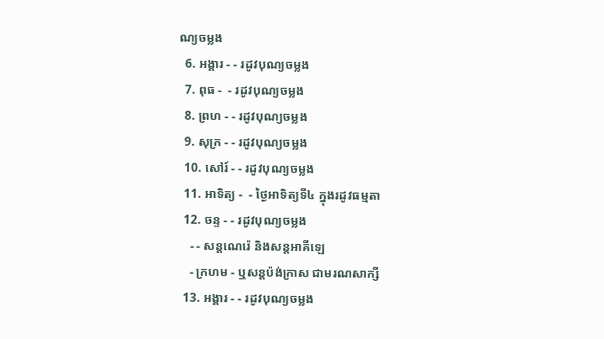ណ្យចម្លង
  6. អង្គារ - - រដូវបុណ្យចម្លង
  7. ពុធ -  - រដូវបុណ្យចម្លង
  8. ព្រហ - - រដូវបុណ្យចម្លង
  9. សុក្រ - - រដូវបុណ្យចម្លង
  10. សៅរ៍ - - រដូវបុណ្យចម្លង
  11. អាទិត្យ -  - ថ្ងៃអាទិត្យទី៤ ក្នុងរដូវធម្មតា
  12. ចន្ទ - - រដូវបុណ្យចម្លង
    - - សន្ដណេរ៉េ និងសន្ដអាគីឡេ
    - ក្រហម - ឬសន្ដប៉ង់ក្រាស ជាមរណសាក្សី
  13. អង្គារ - - រដូវបុណ្យចម្លង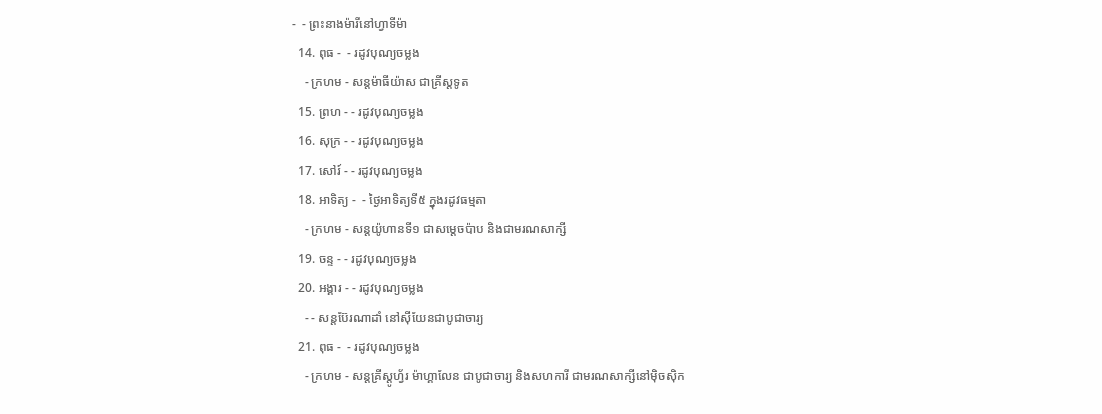-  - ព្រះនាងម៉ារីនៅហ្វាទីម៉ា
  14. ពុធ -  - រដូវបុណ្យចម្លង
    - ក្រហម - សន្ដម៉ាធីយ៉ាស ជាគ្រីស្ដទូត
  15. ព្រហ - - រដូវបុណ្យចម្លង
  16. សុក្រ - - រដូវបុណ្យចម្លង
  17. សៅរ៍ - - រដូវបុណ្យចម្លង
  18. អាទិត្យ -  - ថ្ងៃអាទិត្យទី៥ ក្នុងរដូវធម្មតា
    - ក្រហម - សន្ដយ៉ូហានទី១ ជាសម្ដេចប៉ាប និងជាមរណសាក្សី
  19. ចន្ទ - - រដូវបុណ្យចម្លង
  20. អង្គារ - - រដូវបុណ្យចម្លង
    - - សន្ដប៊ែរណាដាំ នៅស៊ីយែនជាបូជាចារ្យ
  21. ពុធ -  - រដូវបុណ្យចម្លង
    - ក្រហម - សន្ដគ្រីស្ដូហ្វ័រ ម៉ាហ្គាលែន ជាបូជាចារ្យ និងសហការី ជាមរណសាក្សីនៅម៉ិចស៊ិក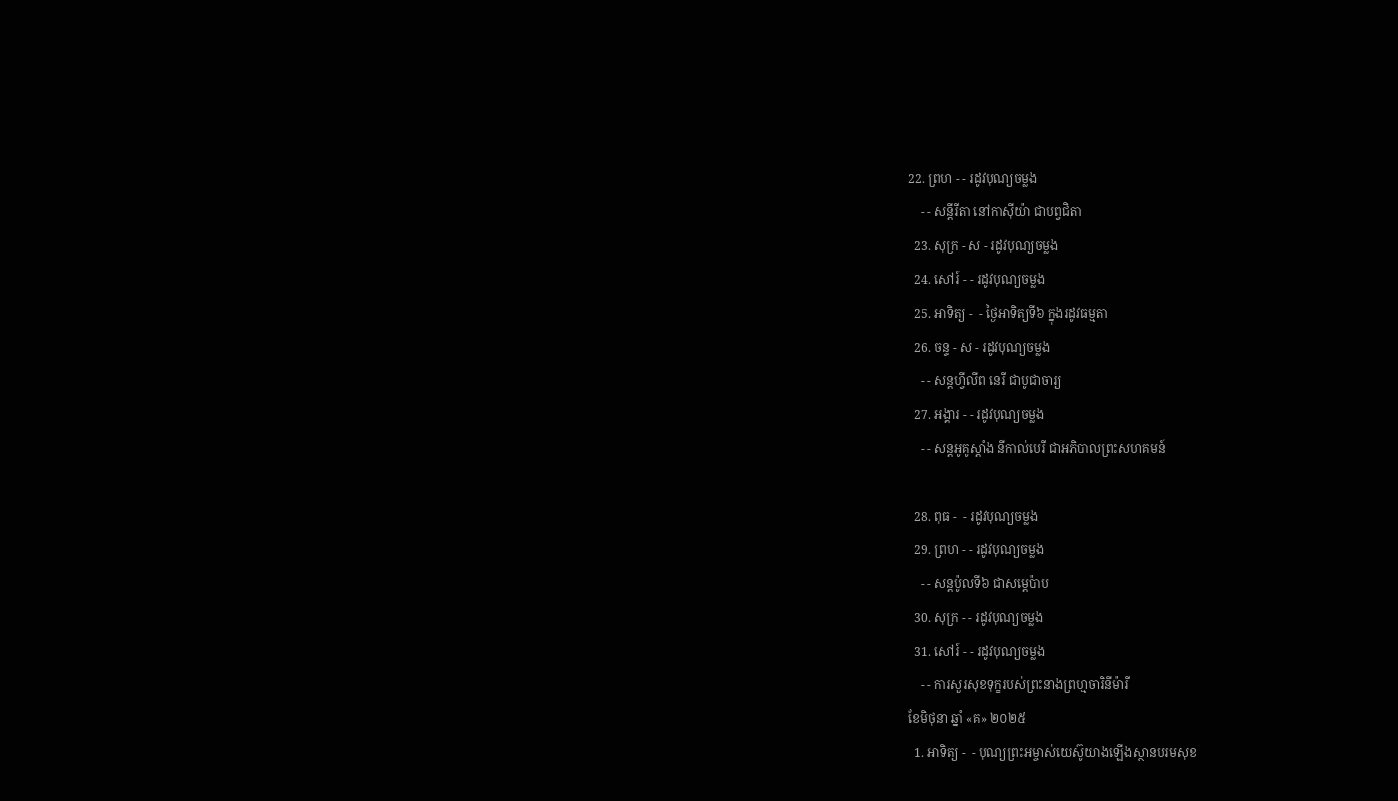22. ព្រហ - - រដូវបុណ្យចម្លង
    - - សន្ដីរីតា នៅកាស៊ីយ៉ា ជាបព្វជិតា
  23. សុក្រ - ស - រដូវបុណ្យចម្លង
  24. សៅរ៍ - - រដូវបុណ្យចម្លង
  25. អាទិត្យ -  - ថ្ងៃអាទិត្យទី៦ ក្នុងរដូវធម្មតា
  26. ចន្ទ - ស - រដូវបុណ្យចម្លង
    - - សន្ដហ្វីលីព នេរី ជាបូជាចារ្យ
  27. អង្គារ - - រដូវបុណ្យចម្លង
    - - សន្ដអូគូស្ដាំង នីកាល់បេរី ជាអភិបាលព្រះសហគមន៍

  28. ពុធ -  - រដូវបុណ្យចម្លង
  29. ព្រហ - - រដូវបុណ្យចម្លង
    - - សន្ដប៉ូលទី៦ ជាសម្ដេប៉ាប
  30. សុក្រ - - រដូវបុណ្យចម្លង
  31. សៅរ៍ - - រដូវបុណ្យចម្លង
    - - ការសួរសុខទុក្ខរបស់ព្រះនាងព្រហ្មចារិនីម៉ារី
ខែមិថុនា ឆ្នាំ «គ» ២០២៥
  1. អាទិត្យ -  - បុណ្យព្រះអម្ចាស់យេស៊ូយាងឡើងស្ថានបរមសុខ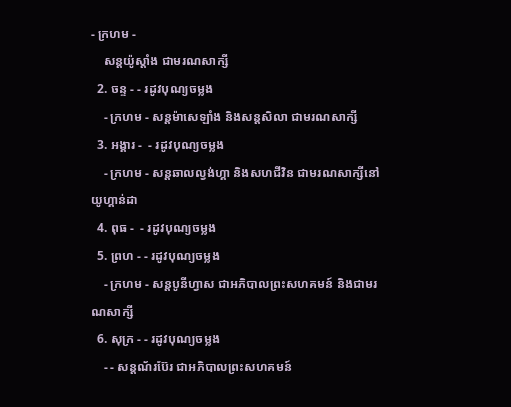- ក្រហម -
    សន្ដយ៉ូស្ដាំង ជាមរណសាក្សី
  2. ចន្ទ - - រដូវបុណ្យចម្លង
    - ក្រហម - សន្ដម៉ាសេឡាំង និងសន្ដសិលា ជាមរណសាក្សី
  3. អង្គារ -  - រដូវបុណ្យចម្លង
    - ក្រហម - សន្ដឆាលល្វង់ហ្គា និងសហជីវិន ជាមរណសាក្សីនៅយូហ្គាន់ដា
  4. ពុធ -  - រដូវបុណ្យចម្លង
  5. ព្រហ - - រដូវបុណ្យចម្លង
    - ក្រហម - សន្ដបូនីហ្វាស ជាអភិបាលព្រះសហគមន៍ និងជាមរណសាក្សី
  6. សុក្រ - - រដូវបុណ្យចម្លង
    - - សន្ដណ័រប៊ែរ ជាអភិបាលព្រះសហគមន៍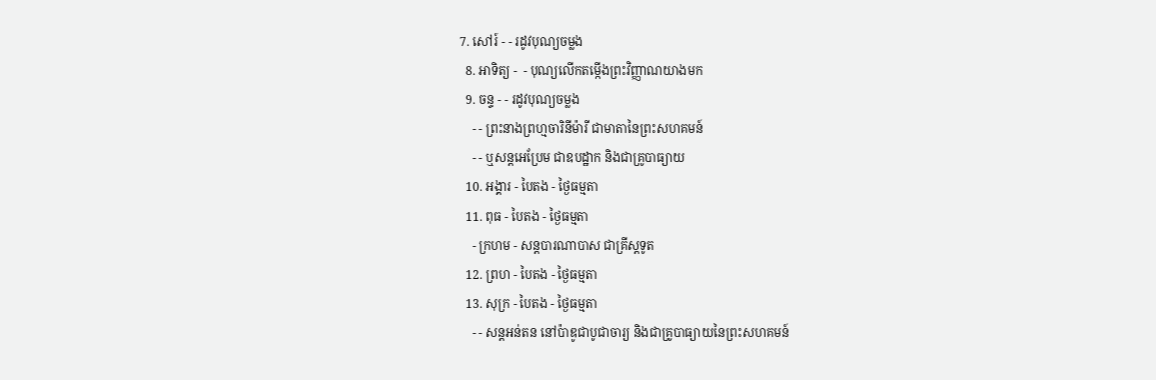7. សៅរ៍ - - រដូវបុណ្យចម្លង
  8. អាទិត្យ -  - បុណ្យលើកតម្កើងព្រះវិញ្ញាណយាងមក
  9. ចន្ទ - - រដូវបុណ្យចម្លង
    - - ព្រះនាងព្រហ្មចារិនីម៉ារី ជាមាតានៃព្រះសហគមន៍
    - - ឬសន្ដអេប្រែម ជាឧបដ្ឋាក និងជាគ្រូបាធ្យាយ
  10. អង្គារ - បៃតង - ថ្ងៃធម្មតា
  11. ពុធ - បៃតង - ថ្ងៃធម្មតា
    - ក្រហម - សន្ដបារណាបាស ជាគ្រីស្ដទូត
  12. ព្រហ - បៃតង - ថ្ងៃធម្មតា
  13. សុក្រ - បៃតង - ថ្ងៃធម្មតា
    - - សន្ដអន់តន នៅប៉ាឌូជាបូជាចារ្យ និងជាគ្រូបាធ្យាយនៃព្រះសហគមន៍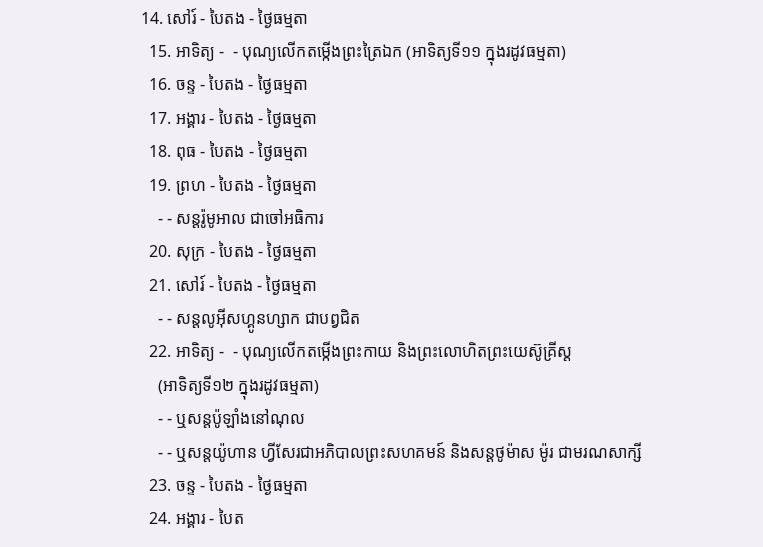14. សៅរ៍ - បៃតង - ថ្ងៃធម្មតា
  15. អាទិត្យ -  - បុណ្យលើកតម្កើងព្រះត្រៃឯក (អាទិត្យទី១១ ក្នុងរដូវធម្មតា)
  16. ចន្ទ - បៃតង - ថ្ងៃធម្មតា
  17. អង្គារ - បៃតង - ថ្ងៃធម្មតា
  18. ពុធ - បៃតង - ថ្ងៃធម្មតា
  19. ព្រហ - បៃតង - ថ្ងៃធម្មតា
    - - សន្ដរ៉ូមូអាល ជាចៅអធិការ
  20. សុក្រ - បៃតង - ថ្ងៃធម្មតា
  21. សៅរ៍ - បៃតង - ថ្ងៃធម្មតា
    - - សន្ដលូអ៊ីសហ្គូនហ្សាក ជាបព្វជិត
  22. អាទិត្យ -  - បុណ្យលើកតម្កើងព្រះកាយ និងព្រះលោហិតព្រះយេស៊ូគ្រីស្ដ
    (អាទិត្យទី១២ ក្នុងរដូវធម្មតា)
    - - ឬសន្ដប៉ូឡាំងនៅណុល
    - - ឬសន្ដយ៉ូហាន ហ្វីសែរជាអភិបាលព្រះសហគមន៍ និងសន្ដថូម៉ាស ម៉ូរ ជាមរណសាក្សី
  23. ចន្ទ - បៃតង - ថ្ងៃធម្មតា
  24. អង្គារ - បៃត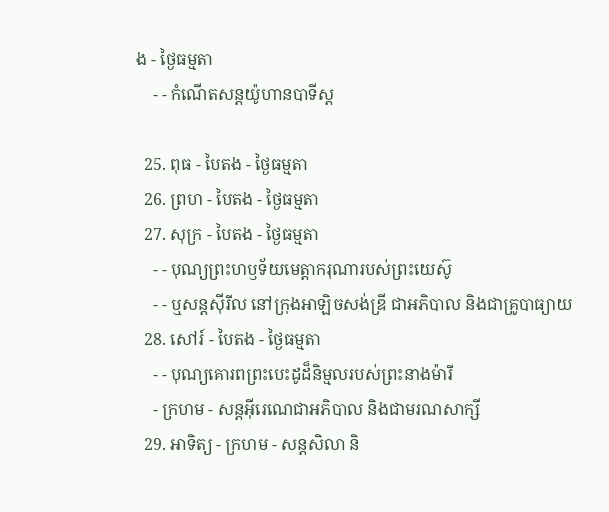ង - ថ្ងៃធម្មតា
    - - កំណើតសន្ដយ៉ូហានបាទីស្ដ

  25. ពុធ - បៃតង - ថ្ងៃធម្មតា
  26. ព្រហ - បៃតង - ថ្ងៃធម្មតា
  27. សុក្រ - បៃតង - ថ្ងៃធម្មតា
    - - បុណ្យព្រះហឫទ័យមេត្ដាករុណារបស់ព្រះយេស៊ូ
    - - ឬសន្ដស៊ីរីល នៅក្រុងអាឡិចសង់ឌ្រី ជាអភិបាល និងជាគ្រូបាធ្យាយ
  28. សៅរ៍ - បៃតង - ថ្ងៃធម្មតា
    - - បុណ្យគោរពព្រះបេះដូដ៏និម្មលរបស់ព្រះនាងម៉ារី
    - ក្រហម - សន្ដអ៊ីរេណេជាអភិបាល និងជាមរណសាក្សី
  29. អាទិត្យ - ក្រហម - សន្ដសិលា និ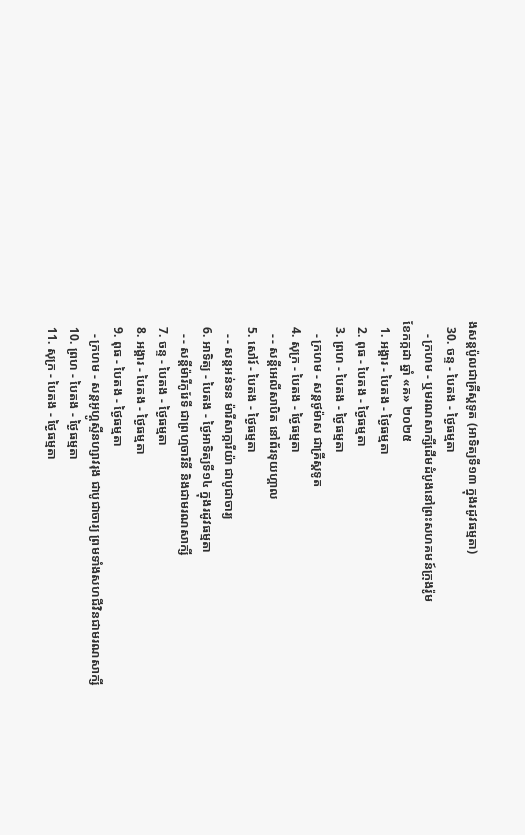ងសន្ដប៉ូលជាគ្រីស្ដទូត (អាទិត្យទី១៣ ក្នុងរដូវធម្មតា)
  30. ចន្ទ - បៃតង - ថ្ងៃធម្មតា
    - ក្រហម - ឬមរណសាក្សីដើមដំបូងនៅព្រះសហគមន៍ក្រុងរ៉ូម
ខែកក្កដា ឆ្នាំ «គ» ២០២៥
  1. អង្គារ - បៃតង - ថ្ងៃធម្មតា
  2. ពុធ - បៃតង - ថ្ងៃធម្មតា
  3. ព្រហ - បៃតង - ថ្ងៃធម្មតា
    - ក្រហម - សន្ដថូម៉ាស ជាគ្រីស្ដទូត
  4. សុក្រ - បៃតង - ថ្ងៃធម្មតា
    - - សន្ដីអេលីសាបិត នៅព័រទុយហ្គាល
  5. សៅរ៍ - បៃតង - ថ្ងៃធម្មតា
    - - សន្ដអន់ទន ម៉ារីសាក្ការីយ៉ា ជាបូជាចារ្យ
  6. អាទិត្យ - បៃតង - ថ្ងៃអាទិត្យទី១៤ ក្នុងរដូវធម្មតា
    - - សន្ដីម៉ារីកូរែទី ជាព្រហ្មចារិនី និងជាមរណសាក្សី
  7. ចន្ទ - បៃតង - ថ្ងៃធម្មតា
  8. អង្គារ - បៃតង - ថ្ងៃធម្មតា
  9. ពុធ - បៃតង - ថ្ងៃធម្មតា
    - ក្រហម - សន្ដអូហ្គូស្ទីនហ្សាវរុង ជាបូជាចារ្យ ព្រមទាំងសហជីវិនជាមរណសាក្សី
  10. ព្រហ - បៃតង - ថ្ងៃធម្មតា
  11. សុក្រ - បៃតង - ថ្ងៃធម្មតា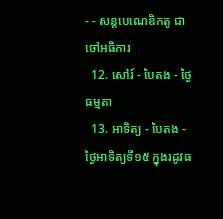- - សន្ដបេណេឌិកតូ ជាចៅអធិការ
  12. សៅរ៍ - បៃតង - ថ្ងៃធម្មតា
  13. អាទិត្យ - បៃតង - ថ្ងៃអាទិត្យទី១៥ ក្នុងរដូវធ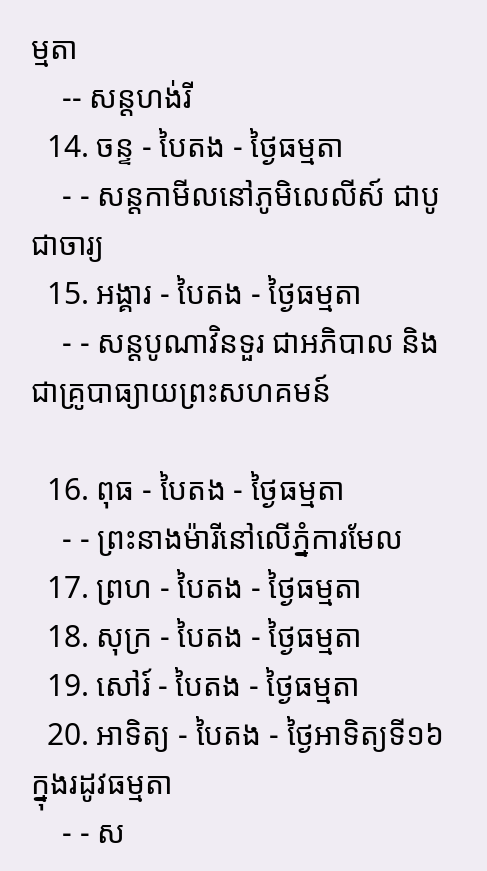ម្មតា
    -- សន្ដហង់រី
  14. ចន្ទ - បៃតង - ថ្ងៃធម្មតា
    - - សន្ដកាមីលនៅភូមិលេលីស៍ ជាបូជាចារ្យ
  15. អង្គារ - បៃតង - ថ្ងៃធម្មតា
    - - សន្ដបូណាវិនទួរ ជាអភិបាល និងជាគ្រូបាធ្យាយព្រះសហគមន៍

  16. ពុធ - បៃតង - ថ្ងៃធម្មតា
    - - ព្រះនាងម៉ារីនៅលើភ្នំការមែល
  17. ព្រហ - បៃតង - ថ្ងៃធម្មតា
  18. សុក្រ - បៃតង - ថ្ងៃធម្មតា
  19. សៅរ៍ - បៃតង - ថ្ងៃធម្មតា
  20. អាទិត្យ - បៃតង - ថ្ងៃអាទិត្យទី១៦ ក្នុងរដូវធម្មតា
    - - ស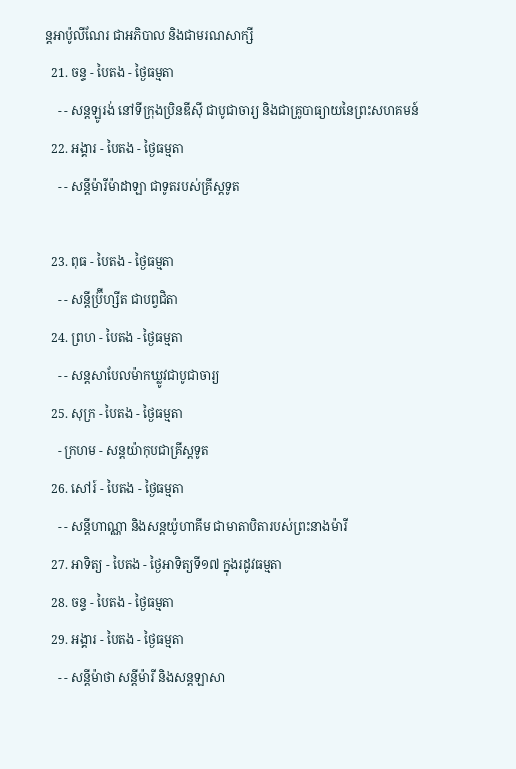ន្ដអាប៉ូលីណែរ ជាអភិបាល និងជាមរណសាក្សី
  21. ចន្ទ - បៃតង - ថ្ងៃធម្មតា
    - - សន្ដឡូរង់ នៅទីក្រុងប្រិនឌីស៊ី ជាបូជាចារ្យ និងជាគ្រូបាធ្យាយនៃព្រះសហគមន៍
  22. អង្គារ - បៃតង - ថ្ងៃធម្មតា
    - - សន្ដីម៉ារីម៉ាដាឡា ជាទូតរបស់គ្រីស្ដទូត

  23. ពុធ - បៃតង - ថ្ងៃធម្មតា
    - - សន្ដីប្រ៊ីហ្សីត ជាបព្វជិតា
  24. ព្រហ - បៃតង - ថ្ងៃធម្មតា
    - - សន្ដសាបែលម៉ាកឃ្លូវជាបូជាចារ្យ
  25. សុក្រ - បៃតង - ថ្ងៃធម្មតា
    - ក្រហម - សន្ដយ៉ាកុបជាគ្រីស្ដទូត
  26. សៅរ៍ - បៃតង - ថ្ងៃធម្មតា
    - - សន្ដីហាណ្ណា និងសន្ដយ៉ូហាគីម ជាមាតាបិតារបស់ព្រះនាងម៉ារី
  27. អាទិត្យ - បៃតង - ថ្ងៃអាទិត្យទី១៧ ក្នុងរដូវធម្មតា
  28. ចន្ទ - បៃតង - ថ្ងៃធម្មតា
  29. អង្គារ - បៃតង - ថ្ងៃធម្មតា
    - - សន្ដីម៉ាថា សន្ដីម៉ារី និងសន្ដឡាសា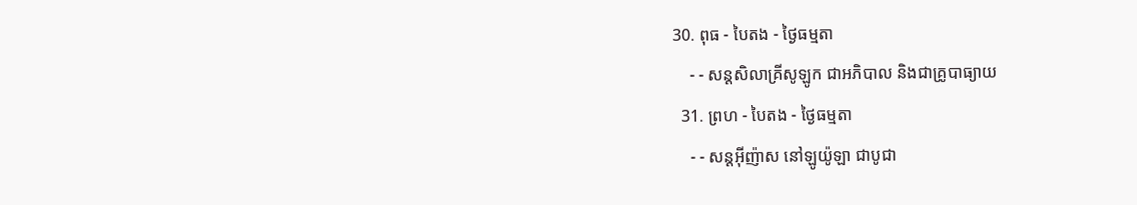30. ពុធ - បៃតង - ថ្ងៃធម្មតា
    - - សន្ដសិលាគ្រីសូឡូក ជាអភិបាល និងជាគ្រូបាធ្យាយ
  31. ព្រហ - បៃតង - ថ្ងៃធម្មតា
    - - សន្ដអ៊ីញ៉ាស នៅឡូយ៉ូឡា ជាបូជា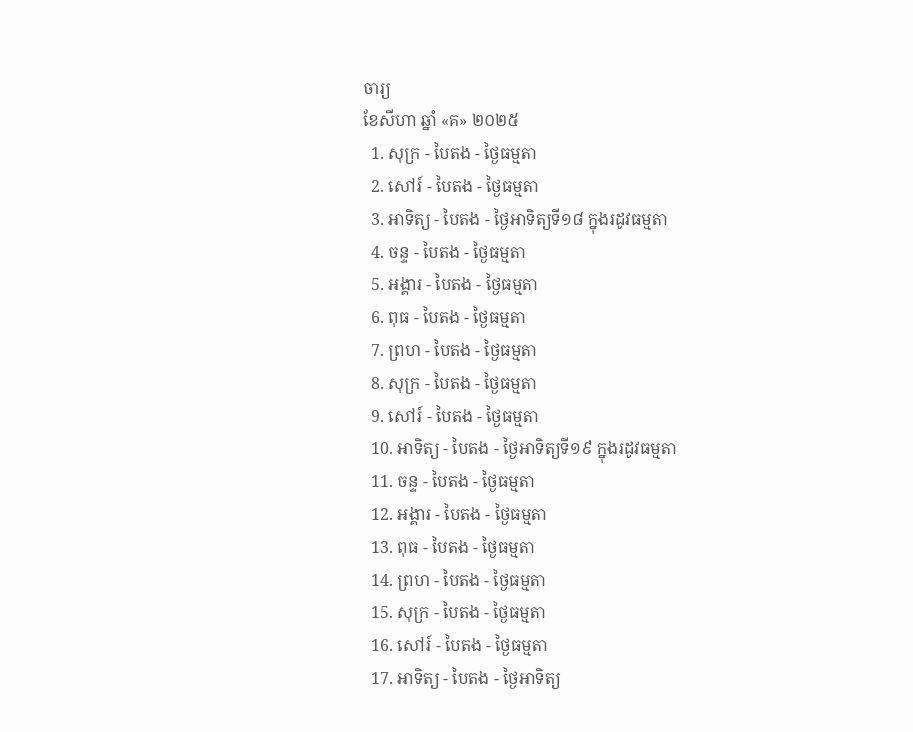ចារ្យ
ខែសីហា ឆ្នាំ «គ» ២០២៥
  1. សុក្រ - បៃតង - ថ្ងៃធម្មតា
  2. សៅរ៍ - បៃតង - ថ្ងៃធម្មតា
  3. អាទិត្យ - បៃតង - ថ្ងៃអាទិត្យទី១៨ ក្នុងរដូវធម្មតា
  4. ចន្ទ - បៃតង - ថ្ងៃធម្មតា
  5. អង្គារ - បៃតង - ថ្ងៃធម្មតា
  6. ពុធ - បៃតង - ថ្ងៃធម្មតា
  7. ព្រហ - បៃតង - ថ្ងៃធម្មតា
  8. សុក្រ - បៃតង - ថ្ងៃធម្មតា
  9. សៅរ៍ - បៃតង - ថ្ងៃធម្មតា
  10. អាទិត្យ - បៃតង - ថ្ងៃអាទិត្យទី១៩ ក្នុងរដូវធម្មតា
  11. ចន្ទ - បៃតង - ថ្ងៃធម្មតា
  12. អង្គារ - បៃតង - ថ្ងៃធម្មតា
  13. ពុធ - បៃតង - ថ្ងៃធម្មតា
  14. ព្រហ - បៃតង - ថ្ងៃធម្មតា
  15. សុក្រ - បៃតង - ថ្ងៃធម្មតា
  16. សៅរ៍ - បៃតង - ថ្ងៃធម្មតា
  17. អាទិត្យ - បៃតង - ថ្ងៃអាទិត្យ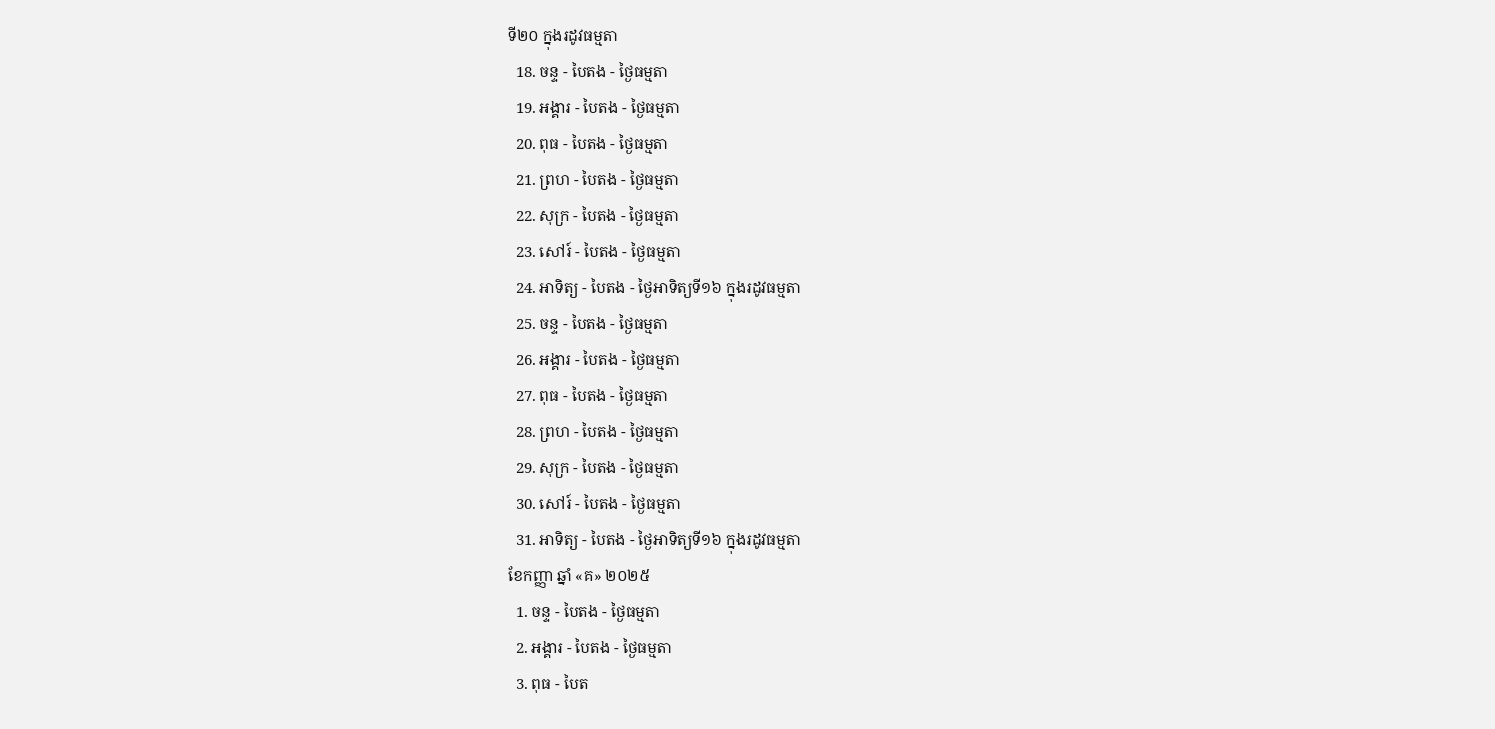ទី២០ ក្នុងរដូវធម្មតា
  18. ចន្ទ - បៃតង - ថ្ងៃធម្មតា
  19. អង្គារ - បៃតង - ថ្ងៃធម្មតា
  20. ពុធ - បៃតង - ថ្ងៃធម្មតា
  21. ព្រហ - បៃតង - ថ្ងៃធម្មតា
  22. សុក្រ - បៃតង - ថ្ងៃធម្មតា
  23. សៅរ៍ - បៃតង - ថ្ងៃធម្មតា
  24. អាទិត្យ - បៃតង - ថ្ងៃអាទិត្យទី១៦ ក្នុងរដូវធម្មតា
  25. ចន្ទ - បៃតង - ថ្ងៃធម្មតា
  26. អង្គារ - បៃតង - ថ្ងៃធម្មតា
  27. ពុធ - បៃតង - ថ្ងៃធម្មតា
  28. ព្រហ - បៃតង - ថ្ងៃធម្មតា
  29. សុក្រ - បៃតង - ថ្ងៃធម្មតា
  30. សៅរ៍ - បៃតង - ថ្ងៃធម្មតា
  31. អាទិត្យ - បៃតង - ថ្ងៃអាទិត្យទី១៦ ក្នុងរដូវធម្មតា
ខែកញ្ញា ឆ្នាំ «គ» ២០២៥
  1. ចន្ទ - បៃតង - ថ្ងៃធម្មតា
  2. អង្គារ - បៃតង - ថ្ងៃធម្មតា
  3. ពុធ - បៃត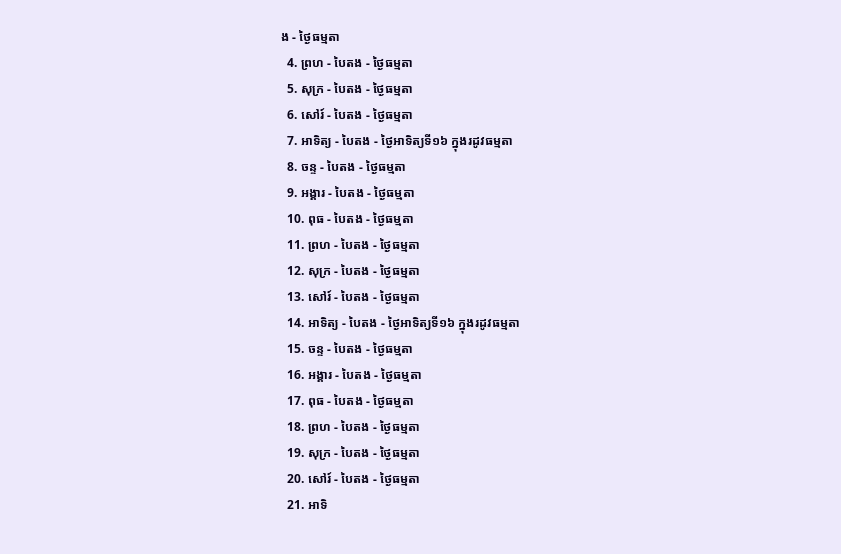ង - ថ្ងៃធម្មតា
  4. ព្រហ - បៃតង - ថ្ងៃធម្មតា
  5. សុក្រ - បៃតង - ថ្ងៃធម្មតា
  6. សៅរ៍ - បៃតង - ថ្ងៃធម្មតា
  7. អាទិត្យ - បៃតង - ថ្ងៃអាទិត្យទី១៦ ក្នុងរដូវធម្មតា
  8. ចន្ទ - បៃតង - ថ្ងៃធម្មតា
  9. អង្គារ - បៃតង - ថ្ងៃធម្មតា
  10. ពុធ - បៃតង - ថ្ងៃធម្មតា
  11. ព្រហ - បៃតង - ថ្ងៃធម្មតា
  12. សុក្រ - បៃតង - ថ្ងៃធម្មតា
  13. សៅរ៍ - បៃតង - ថ្ងៃធម្មតា
  14. អាទិត្យ - បៃតង - ថ្ងៃអាទិត្យទី១៦ ក្នុងរដូវធម្មតា
  15. ចន្ទ - បៃតង - ថ្ងៃធម្មតា
  16. អង្គារ - បៃតង - ថ្ងៃធម្មតា
  17. ពុធ - បៃតង - ថ្ងៃធម្មតា
  18. ព្រហ - បៃតង - ថ្ងៃធម្មតា
  19. សុក្រ - បៃតង - ថ្ងៃធម្មតា
  20. សៅរ៍ - បៃតង - ថ្ងៃធម្មតា
  21. អាទិ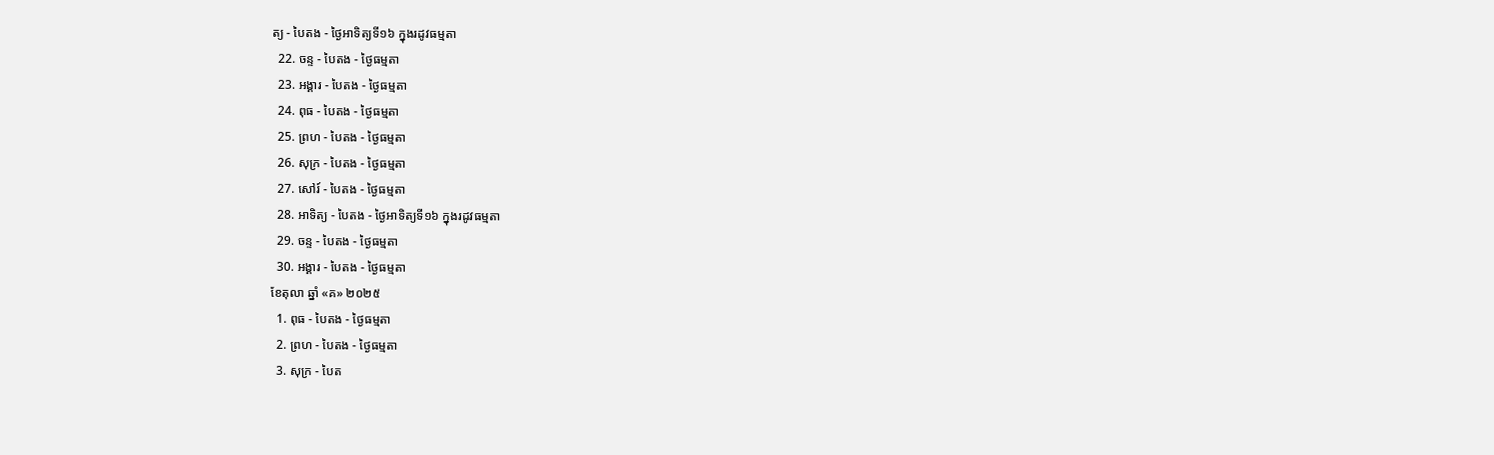ត្យ - បៃតង - ថ្ងៃអាទិត្យទី១៦ ក្នុងរដូវធម្មតា
  22. ចន្ទ - បៃតង - ថ្ងៃធម្មតា
  23. អង្គារ - បៃតង - ថ្ងៃធម្មតា
  24. ពុធ - បៃតង - ថ្ងៃធម្មតា
  25. ព្រហ - បៃតង - ថ្ងៃធម្មតា
  26. សុក្រ - បៃតង - ថ្ងៃធម្មតា
  27. សៅរ៍ - បៃតង - ថ្ងៃធម្មតា
  28. អាទិត្យ - បៃតង - ថ្ងៃអាទិត្យទី១៦ ក្នុងរដូវធម្មតា
  29. ចន្ទ - បៃតង - ថ្ងៃធម្មតា
  30. អង្គារ - បៃតង - ថ្ងៃធម្មតា
ខែតុលា ឆ្នាំ «គ» ២០២៥
  1. ពុធ - បៃតង - ថ្ងៃធម្មតា
  2. ព្រហ - បៃតង - ថ្ងៃធម្មតា
  3. សុក្រ - បៃត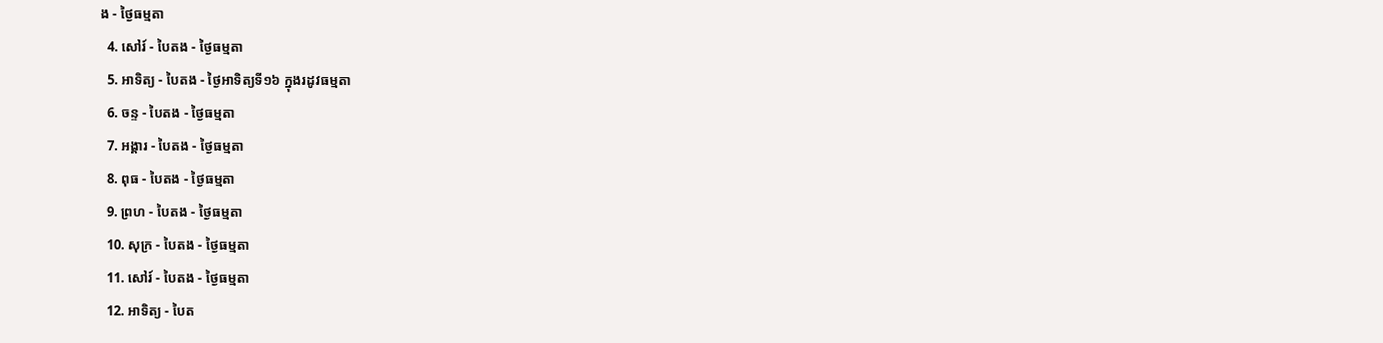ង - ថ្ងៃធម្មតា
  4. សៅរ៍ - បៃតង - ថ្ងៃធម្មតា
  5. អាទិត្យ - បៃតង - ថ្ងៃអាទិត្យទី១៦ ក្នុងរដូវធម្មតា
  6. ចន្ទ - បៃតង - ថ្ងៃធម្មតា
  7. អង្គារ - បៃតង - ថ្ងៃធម្មតា
  8. ពុធ - បៃតង - ថ្ងៃធម្មតា
  9. ព្រហ - បៃតង - ថ្ងៃធម្មតា
  10. សុក្រ - បៃតង - ថ្ងៃធម្មតា
  11. សៅរ៍ - បៃតង - ថ្ងៃធម្មតា
  12. អាទិត្យ - បៃត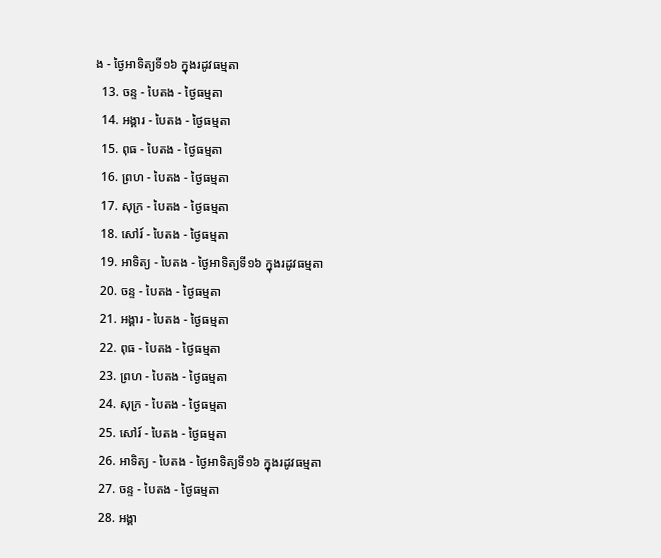ង - ថ្ងៃអាទិត្យទី១៦ ក្នុងរដូវធម្មតា
  13. ចន្ទ - បៃតង - ថ្ងៃធម្មតា
  14. អង្គារ - បៃតង - ថ្ងៃធម្មតា
  15. ពុធ - បៃតង - ថ្ងៃធម្មតា
  16. ព្រហ - បៃតង - ថ្ងៃធម្មតា
  17. សុក្រ - បៃតង - ថ្ងៃធម្មតា
  18. សៅរ៍ - បៃតង - ថ្ងៃធម្មតា
  19. អាទិត្យ - បៃតង - ថ្ងៃអាទិត្យទី១៦ ក្នុងរដូវធម្មតា
  20. ចន្ទ - បៃតង - ថ្ងៃធម្មតា
  21. អង្គារ - បៃតង - ថ្ងៃធម្មតា
  22. ពុធ - បៃតង - ថ្ងៃធម្មតា
  23. ព្រហ - បៃតង - ថ្ងៃធម្មតា
  24. សុក្រ - បៃតង - ថ្ងៃធម្មតា
  25. សៅរ៍ - បៃតង - ថ្ងៃធម្មតា
  26. អាទិត្យ - បៃតង - ថ្ងៃអាទិត្យទី១៦ ក្នុងរដូវធម្មតា
  27. ចន្ទ - បៃតង - ថ្ងៃធម្មតា
  28. អង្គា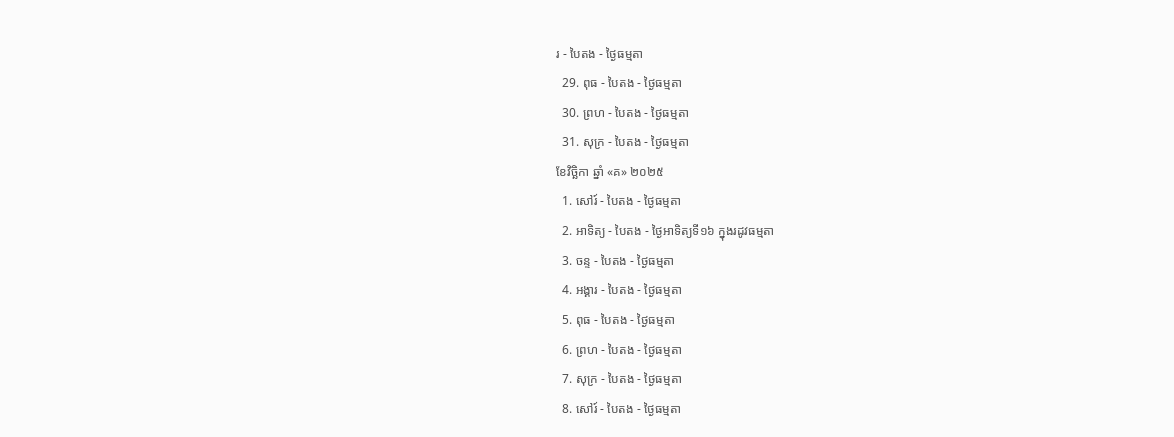រ - បៃតង - ថ្ងៃធម្មតា
  29. ពុធ - បៃតង - ថ្ងៃធម្មតា
  30. ព្រហ - បៃតង - ថ្ងៃធម្មតា
  31. សុក្រ - បៃតង - ថ្ងៃធម្មតា
ខែវិច្ឆិកា ឆ្នាំ «គ» ២០២៥
  1. សៅរ៍ - បៃតង - ថ្ងៃធម្មតា
  2. អាទិត្យ - បៃតង - ថ្ងៃអាទិត្យទី១៦ ក្នុងរដូវធម្មតា
  3. ចន្ទ - បៃតង - ថ្ងៃធម្មតា
  4. អង្គារ - បៃតង - ថ្ងៃធម្មតា
  5. ពុធ - បៃតង - ថ្ងៃធម្មតា
  6. ព្រហ - បៃតង - ថ្ងៃធម្មតា
  7. សុក្រ - បៃតង - ថ្ងៃធម្មតា
  8. សៅរ៍ - បៃតង - ថ្ងៃធម្មតា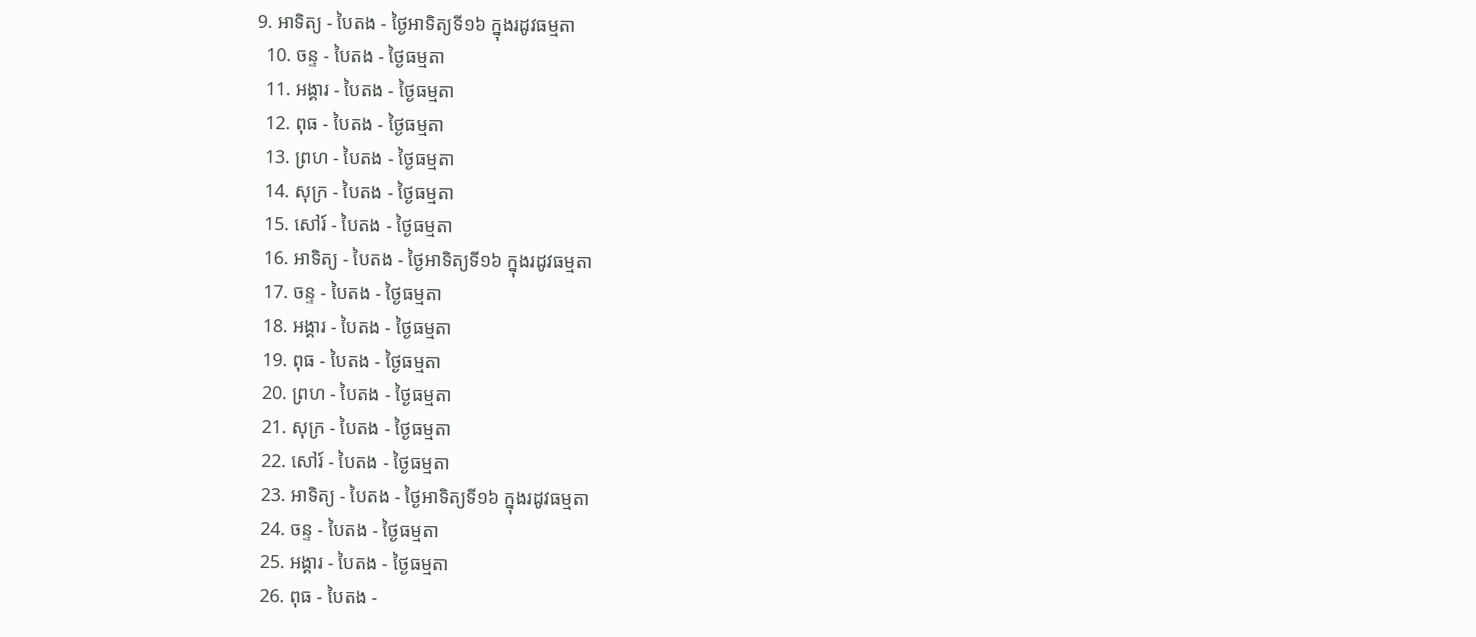9. អាទិត្យ - បៃតង - ថ្ងៃអាទិត្យទី១៦ ក្នុងរដូវធម្មតា
  10. ចន្ទ - បៃតង - ថ្ងៃធម្មតា
  11. អង្គារ - បៃតង - ថ្ងៃធម្មតា
  12. ពុធ - បៃតង - ថ្ងៃធម្មតា
  13. ព្រហ - បៃតង - ថ្ងៃធម្មតា
  14. សុក្រ - បៃតង - ថ្ងៃធម្មតា
  15. សៅរ៍ - បៃតង - ថ្ងៃធម្មតា
  16. អាទិត្យ - បៃតង - ថ្ងៃអាទិត្យទី១៦ ក្នុងរដូវធម្មតា
  17. ចន្ទ - បៃតង - ថ្ងៃធម្មតា
  18. អង្គារ - បៃតង - ថ្ងៃធម្មតា
  19. ពុធ - បៃតង - ថ្ងៃធម្មតា
  20. ព្រហ - បៃតង - ថ្ងៃធម្មតា
  21. សុក្រ - បៃតង - ថ្ងៃធម្មតា
  22. សៅរ៍ - បៃតង - ថ្ងៃធម្មតា
  23. អាទិត្យ - បៃតង - ថ្ងៃអាទិត្យទី១៦ ក្នុងរដូវធម្មតា
  24. ចន្ទ - បៃតង - ថ្ងៃធម្មតា
  25. អង្គារ - បៃតង - ថ្ងៃធម្មតា
  26. ពុធ - បៃតង -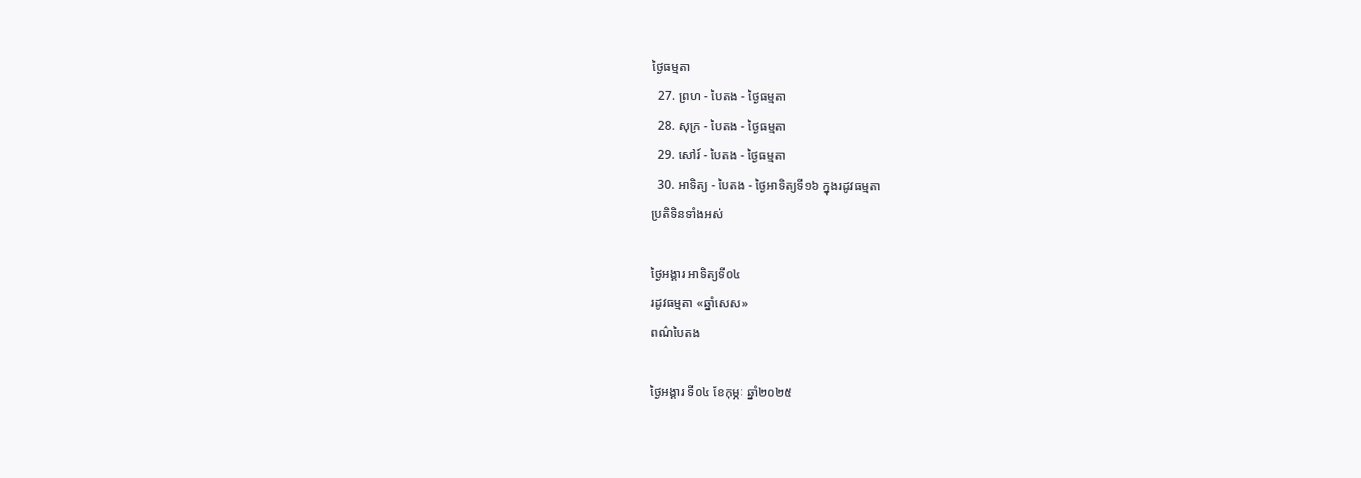ថ្ងៃធម្មតា
  27. ព្រហ - បៃតង - ថ្ងៃធម្មតា
  28. សុក្រ - បៃតង - ថ្ងៃធម្មតា
  29. សៅរ៍ - បៃតង - ថ្ងៃធម្មតា
  30. អាទិត្យ - បៃតង - ថ្ងៃអាទិត្យទី១៦ ក្នុងរដូវធម្មតា
ប្រតិទិនទាំងអស់

ថ្ងៃអង្គារ អាទិត្យទី០៤
រដូវធម្មតា «ឆ្នាំសេស»
ពណ៌បៃតង

ថ្ងៃអង្គារ ទី០៤ ខែកុម្ភៈ ឆ្នាំ២០២៥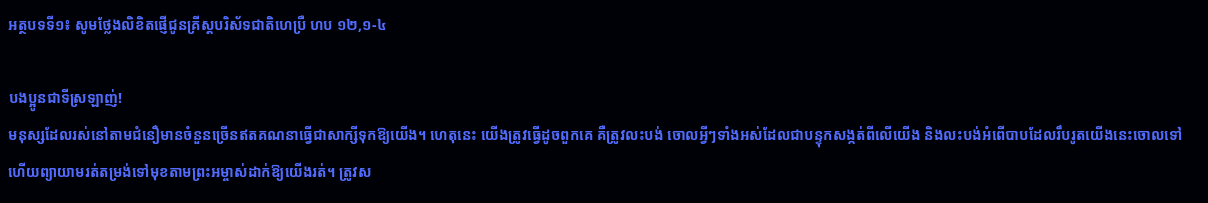អត្ថបទទី១៖ សូមថ្លែងលិខិតផ្ញើជូនគ្រីស្តបរិស័ទជាតិហេប្រឺ ហប ១២,១-៤

បងប្អូនជាទីស្រឡាញ់!
មនុស្សដែលរស់នៅតាមជំនឿមានចំនួនច្រើនឥតគណនាធ្វើជាសាក្សីទុកឱ្យយើង។ ហេតុនេះ យើងត្រូវធ្វើដូចពួកគេ គឺត្រូវលះបង់ ចោលអ្វីៗទាំងអស់ដែលជាបន្ទុកសង្កត់ពីលើយើង និងលះបង់អំពើបាបដែលរឹបរូតយើងនេះចោលទៅ ហើយព្យាយាមរត់តម្រង់ទៅមុខតាមព្រះអម្ចាស់ដាក់ឱ្យយើងរត់។ ត្រូវស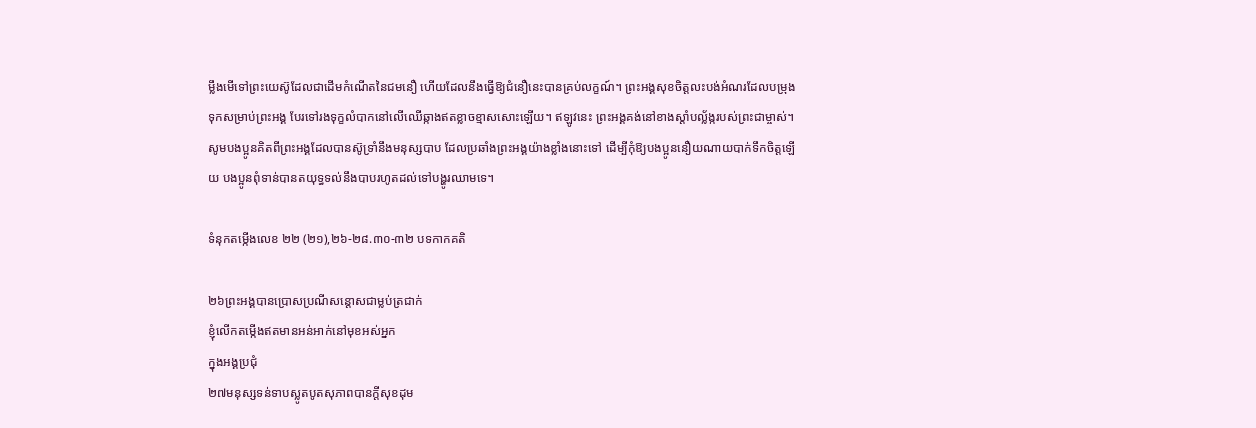ម្លឹងមើទៅព្រះយេស៊ូដែលជាដើមកំណើតនៃជមនឿ ហើយដែលនឹងធ្វើឱ្យជំនឿនេះបានគ្រប់លក្ខណ៍។ ព្រះអង្គសុខចិត្តលះបង់អំណរដែលបម្រុងទុកសម្រាប់ព្រះអង្គ បែរទៅរងទុក្ខលំបាកនៅលើឈើឆ្កាងឥតខ្លាចខ្មាសសោះឡើយ។ ឥឡូវនេះ ព្រះអង្គគង់នៅខាងស្តាំបល្ល័ង្ករបស់ព្រះជាម្ចាស់។ សូមបងប្អូនគិតពីព្រះអង្គដែលបានស៊ូទ្រាំនឹងមនុស្សបាប ដែលប្រឆាំងព្រះអង្គយ៉ាងខ្លាំងនោះទៅ ដើម្បីកុំឱ្យបងប្អូននឿយណាយបាក់ទឹកចិត្តឡើយ បងប្អូនពុំទាន់បានតយុទ្ធទល់នឹងបាបរហូតដល់ទៅបង្ហូរឈាមទេ។

ទំនុកតម្កើងលេខ ២២ (២១),២៦-២៨.៣០-៣២ បទកាកគតិ

២៦ព្រះអង្គបានប្រោសប្រណីសន្តោសជាម្លប់ត្រជាក់
ខ្ញុំលើកតម្កើងឥតមានអន់អាក់នៅមុខអស់អ្នក
ក្នុងអង្គប្រជុំ
២៧មនុស្សទន់ទាបស្លូតបូតសុភាពបានក្តីសុខដុម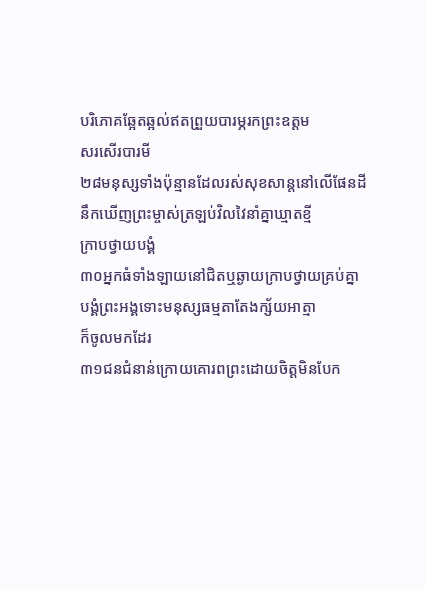បរិភោគឆ្អែតឆ្អល់ឥតព្រួយបារម្ភរកព្រះឧត្តម
សរសើរបារមី
២៨មនុស្សទាំងប៉ុន្មានដែលរស់សុខសាន្តនៅលើផែនដី
នឹកឃើញព្រះម្ចាស់ត្រឡប់វិលវៃនាំគ្នាឃ្មាតខ្មី
ក្រាបថ្វាយបង្គំ
៣០អ្នកធំទាំងឡាយនៅជិតឬឆ្ងាយក្រាបថ្វាយគ្រប់គ្នា
បង្គំព្រះអង្គទោះមនុស្សធម្មតាតែងក្ស័យអាត្មា
ក៏ចូលមកដែរ
៣១ជនជំនាន់ក្រោយគោរពព្រះដោយចិត្តមិនបែក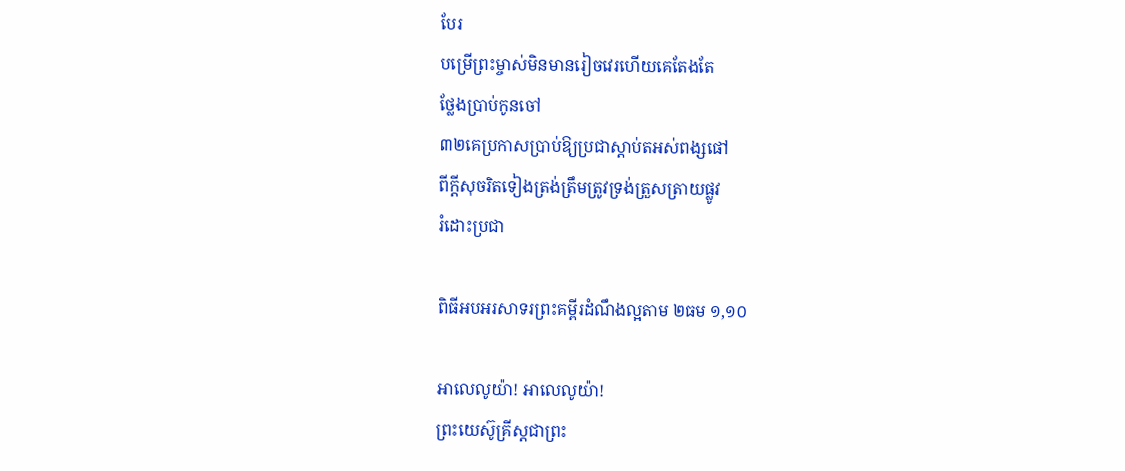បែរ
បម្រើព្រះម្ចាស់មិនមានរៀចវេរហើយគេតែងតែ
ថ្លែងប្រាប់កូនចៅ
៣២គេប្រកាសប្រាប់ឱ្យប្រជាស្តាប់តអស់ពង្សផៅ
ពីក្តីសុចរិតទៀងត្រង់ត្រឹមត្រូវទ្រង់ត្រួសត្រាយផ្លូវ
រំដោះប្រជា

ពិធីអបអរសាទរព្រះគម្ពីរដំណឹងល្អតាម ២ធម ១,១០

អាលេលូយ៉ា! អាលេលូយ៉ា!
ព្រះយេស៊ូគ្រីស្តជាព្រះ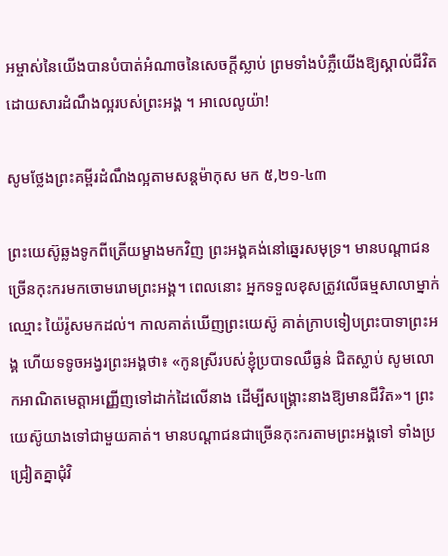អម្ចាស់នៃយើងបានបំបាត់អំណាចនៃសេចក្តីស្លាប់ ព្រមទាំងបំភ្លឺយើងឱ្យស្គាល់ជីវិតដោយសារដំណឹងល្អរបស់ព្រះអង្គ ។ អាលេលូយ៉ា!

សូមថ្លែងព្រះគម្ពីរដំណឹងល្អតាមសន្តម៉ាកុស មក ៥,២១-៤៣

ព្រះយេស៊ូឆ្លងទូកពីត្រើយម្ខាងមកវិញ ព្រះអង្គគង់នៅឆ្នេរសមុទ្រ។ មានបណ្តាជនច្រើនកុះករមកចោមរោមព្រះអង្គ។ ពេលនោះ អ្នកទទួលខុសត្រូវលើធម្មសាលាម្នាក់ឈ្មោះ យ៉ៃរ៉ូសមកដល់។ កាលគាត់ឃើញព្រះយេស៊ូ គាត់ក្រាបទៀបព្រះបាទាព្រះអង្គ ហើយទទូចអង្វរព្រះអង្គថា៖ «កូនស្រីរបស់ខ្ញុំប្របាទឈឺធ្ងន់ ជិតស្លាប់ សូមលោកអាណិតមេត្តាអញ្ញើញទៅដាក់ដៃលើនាង ដើម្បីសង្គ្រោះនាងឱ្យមានជីវិត»។ ព្រះយេស៊ូយាងទៅជាមួយគាត់។ មានបណ្តាជនជាច្រើនកុះករតាមព្រះអង្គទៅ ទាំងប្រជ្រៀតគ្នាជុំវិ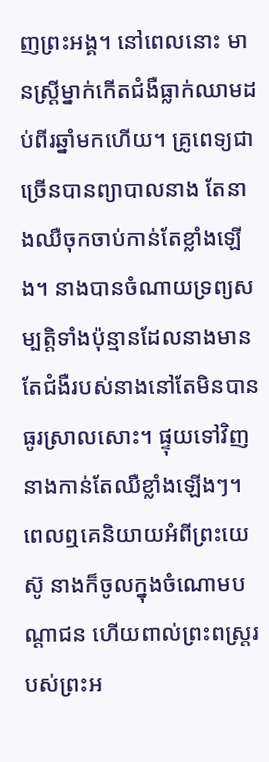ញព្រះអង្គ។ នៅពេលនោះ មានស្រ្តីម្នាក់កើតជំងឺធ្លាក់ឈាមដប់ពីរឆ្នាំមកហើយ។ គ្រូពេទ្យជាច្រើនបានព្យាបាលនាង តែនាងឈឺចុកចាប់កាន់តែខ្លាំងឡើង។ នាងបានចំណាយទ្រព្យសម្បត្តិទាំងប៉ុន្មានដែលនាងមាន តែជំងឺរបស់នាងនៅតែមិនបានធូរស្រាលសោះ។ ផ្ទុយទៅវិញ នាងកាន់តែឈឺខ្លាំងឡើងៗ។ ពេលឮគេនិយាយអំពីព្រះយេស៊ូ នាងក៏ចូលក្នុងចំណោមបណ្តាជន ហើយពាល់ព្រះពស្រ្តរបស់ព្រះអ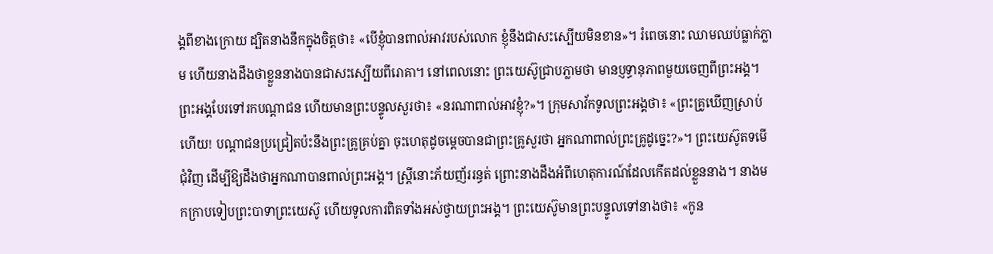ង្គពីខាងក្រោយ ដ្បិតនាងនឹកក្នុងចិត្តថា៖ «បើខ្ញុំបានពាល់អាវរបស់លោក ខ្ញុំនឹងជាសះស្បើយមិនខាន»។ រំពេចនោះ ឈាមឈប់ធ្លាក់ភ្លាម ហើយនាងដឹងថាខ្លួននាងបានជាសះស្បើយពីរោគា។ នៅពេលនោះ ព្រះយេស៊ូជ្រាបភ្លាមថា មានប្ញទ្ធានុភាពមួយចេញពីព្រះអង្គ។ ព្រះអង្គបែរទៅរកបណ្តាជន ហើយមានព្រះបន្ទូលសួរថា៖ «នរណាពាល់អាវខ្ញុំ?»។ ក្រុមសាវ័កទូលព្រះអង្គថា៖ «ព្រះគ្រូឃើញស្រាប់ហើយ! បណ្តាជនប្រជ្រៀតប៉ះនឹងព្រះគ្រូគ្រប់គ្នា ចុះហេតុដូចម្តេចបានជាព្រះគ្រូសួរថា អ្នកណាពាល់ព្រះគ្រូដូច្នេះ?»។ ព្រះយេស៊ូតទមើជុំវិញ ដើម្បីឱ្យដឹងថាអ្នកណាបានពាល់ព្រះអង្គ។ ស្ដ្រីនោះភ័យញ័ររន្ធត់ ព្រោះនាងដឹងអំពីហេតុការណ៍ដែលកើតដល់ខ្លួននាង។ នាងមកក្រាបទៀបព្រះបាទាព្រះយេស៊ូ ហើយទូលការពិតទាំងអស់ថ្វាយព្រះអង្គ។ ព្រះយេស៊ូមានព្រះបន្ទូលទៅនាងថា៖ «កូន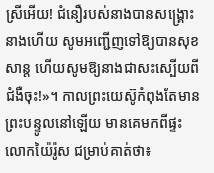ស្រីអើយ! ជំនឿរបស់នាងបានសង្រ្គោះនាងហើយ សូមអញ្ជើញទៅឱ្យបានសុខសាន្ត ហើយសូមឱ្យនាងជាសះស្បើយពីជំងឺចុះ!»។ កាលព្រះយេស៊ូកំពុងតែមានព្រះបន្ទូលនៅឡើយ មានគេមកពីផ្ទះលោកយ៉ៃរ៉ូស ជម្រាប់គាត់ថា៖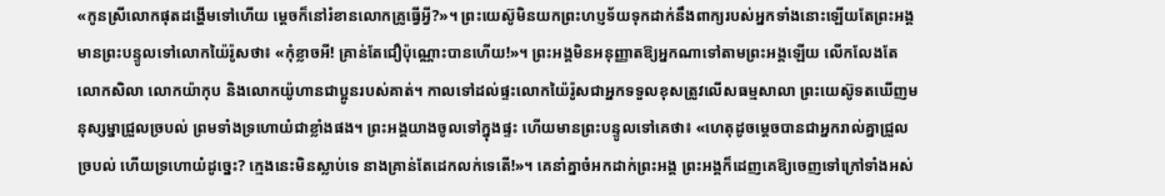«កូនស្រីលោកផុតដង្ហើមទៅហើយ ម្តេចក៏នៅរំខានលោកគ្រូធ្វើអ្វី?»។ ព្រះយេស៊ូមិនយកព្រះហប្ញទ័យទុកដាក់នឹងពាក្យរបស់អ្នកទាំងនោះឡើយតែព្រះអង្គមានព្រះបន្ទូលទៅលោកយ៉ៃរ៉ូសថា៖ «កុំខ្លាចអី! គ្រាន់តែជឿប៉ុណ្ណោះបានហើយ!»។ ព្រះអង្គមិនអនុញ្ញាតឱ្យអ្នកណាទៅតាមព្រះអង្គឡើយ លើកលែងតែលោកសិលា លោកយ៉ាកុប និងលោកយ៉ូហានជាប្អូនរបស់គាត់។ កាលទៅដល់ផ្ទះលោកយ៉ៃរ៉ូសជាអ្នកទទួលខុសត្រូវលើសធម្មសាលា ព្រះយេស៊ូទតឃើញមនុស្សម្នាជ្រួលច្របល់ ព្រមទាំងទ្រហោយំជាខ្លាំងផង។ ព្រះអង្គយាងចូលទៅក្នុងផ្ទះ ហើយមានព្រះបន្ទូលទៅគេថា៖ «ហេតុដូចម្តេចបានជាអ្នករាល់គ្នាជ្រួលច្របល់ ហើយទ្រហោយំដូច្នេះ? ក្មេងនេះមិនស្លាប់ទេ នាងគ្រាន់តែដេកលក់ទេតើ!»។ គេនាំគ្នាចំអកដាក់ព្រះអង្គ ព្រះអង្គក៏ដេញគេឱ្យចេញទៅក្រៅទាំងអស់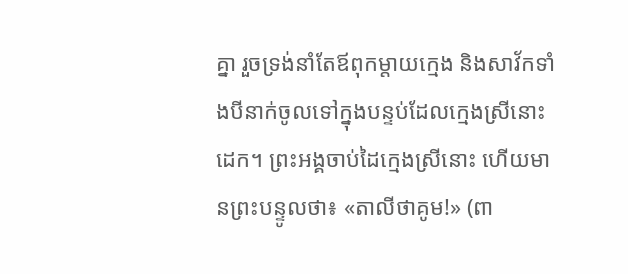គ្នា រួចទ្រង់នាំតែឪពុកម្តាយក្មេង និងសាវ័កទាំងបីនាក់ចូលទៅក្នុងបន្ទប់ដែលក្មេងស្រីនោះដេក។ ព្រះអង្គចាប់ដៃក្មេងស្រីនោះ ហើយមានព្រះបន្ទូលថា៖ «តាលីថាគូម!» (ពា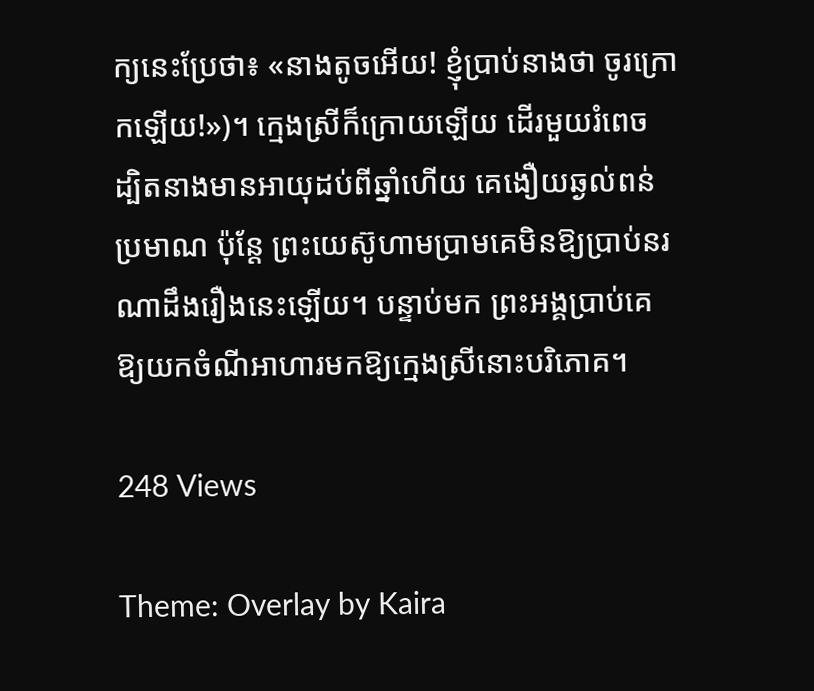ក្យនេះប្រែថា៖ «នាងតូចអើយ! ខ្ញុំប្រាប់នាងថា ចូរក្រោកឡើយ!»)។ ក្មេងស្រីក៏ក្រោយឡើយ ដើរមួយរំពេច ដ្បិតនាងមានអាយុដប់ពីឆ្នាំហើយ គេងឿយឆ្ងល់ពន់ប្រមាណ ប៉ុន្តែ ព្រះយេស៊ូហាមប្រាមគេមិនឱ្យប្រាប់នរណាដឹងរឿងនេះឡើយ។ បន្ទាប់មក ព្រះអង្គប្រាប់គេឱ្យយកចំណីអាហារមកឱ្យក្មេងស្រីនោះបរិភោគ។

248 Views

Theme: Overlay by Kaira